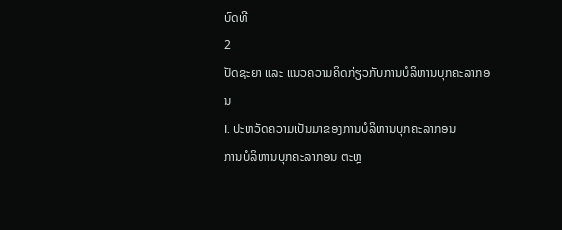ບົດທີ
2
ປັດຊະຍາ ແລະ ແນວຄວາມຄິດກ່ຽວກັບການບໍລິຫານບຸກຄະລາກອນ
I. ປະຫວັດຄວາມເປັນມາຂອງການບໍລິຫານບຸກຄະລາກອນ
ການບໍລິຫານບຸກຄະລາກອນ ຕະຫຼ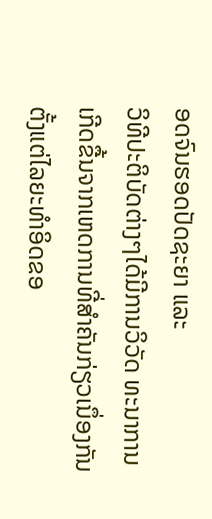ອດຈົນຮອດປັດຊະຍາ ແລະ
ວິທີປະຕິບັດຕ່າງໆໄດ້ມີການວິວັດ ທະນາການເກີດຂື້ນຈາກເຫດການທີ່ສຳຄັນກ່ຽວເນຶ່ອງກັນ ຕັ້ງແຕ່ໄລຍະທຳອິດຂອ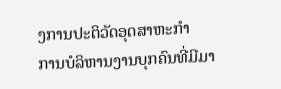ງການປະຕິວັດອຸດສາຫະກຳ
ການບໍລິຫານງານບຸກຄົນທີ່ມີມາ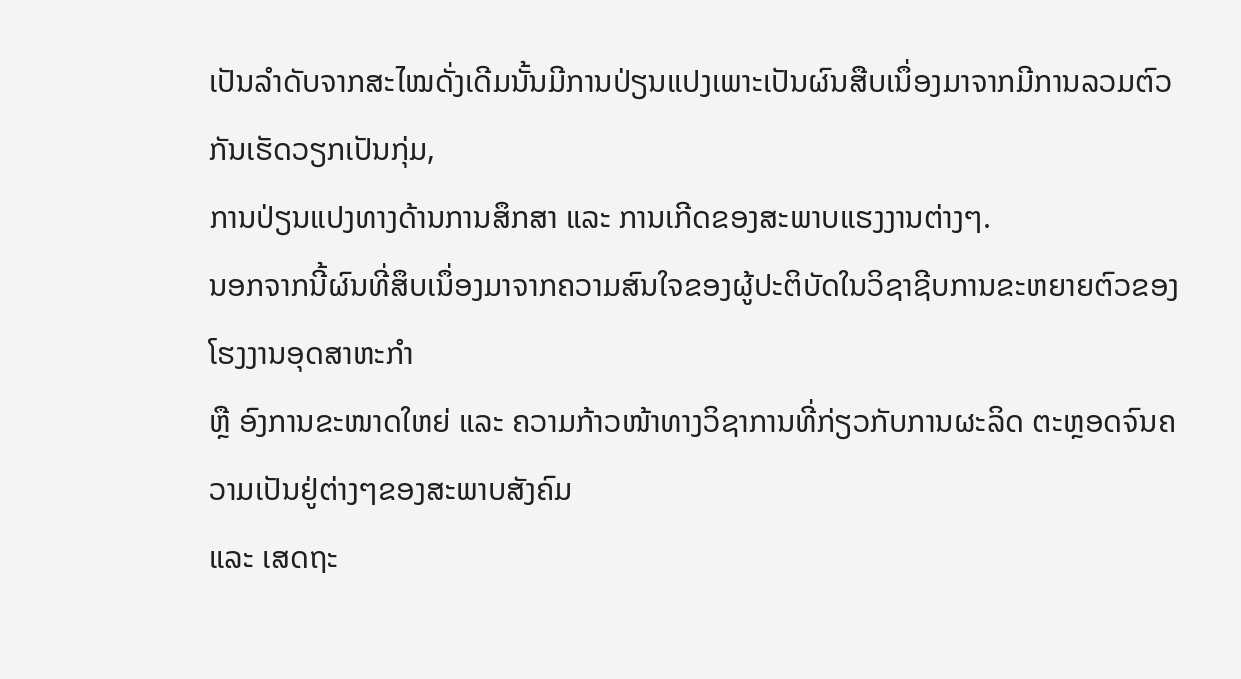ເປັນລຳດັບຈາກສະໄໝດັ່ງເດີມນັ້ນມີການປ່ຽນແປງເພາະເປັນຜົນສືບເນຶ່ອງມາຈາກມີການລວມຕົວກັນເຮັດວຽກເປັນກຸ່ມ,
ການປ່ຽນແປງທາງດ້ານການສຶກສາ ແລະ ການເກີດຂອງສະພາບແຮງງານຕ່າງໆ.
ນອກຈາກນີ້ຜົນທີ່ສຶບເນຶ່ອງມາຈາກຄວາມສົນໃຈຂອງຜູ້ປະຕິບັດໃນວິຊາຊີບການຂະຫຍາຍຕົວຂອງໂຮງງານອຸດສາຫະກຳ
ຫຼື ອົງການຂະໜາດໃຫຍ່ ແລະ ຄວາມກ້າວໜ້າທາງວິຊາການທີ່ກ່ຽວກັບການຜະລິດ ຕະຫຼອດຈົນຄວາມເປັນຢູ່ຕ່າງໆຂອງສະພາບສັງຄົມ
ແລະ ເສດຖະ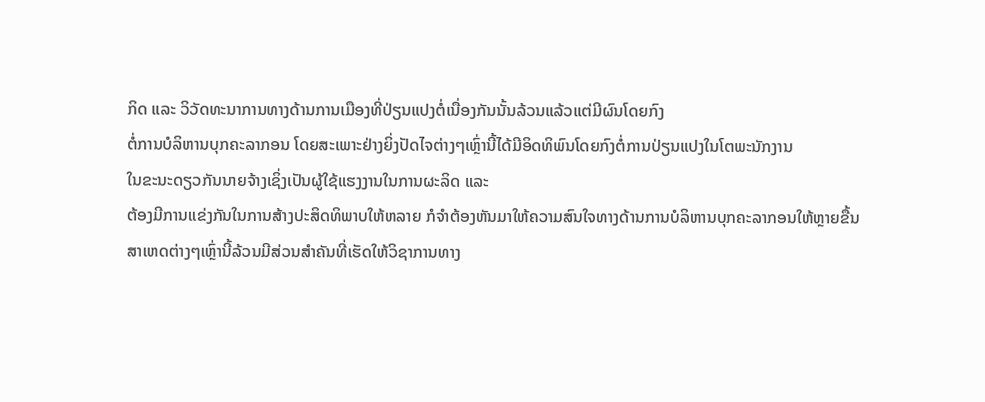ກິດ ແລະ ວິວັດທະນາການທາງດ້ານການເມືອງທີ່ປ່ຽນແປງຕໍ່ເນື່ອງກັນນັ້ນລ້ວນແລ້ວແຕ່ມີຜົນໂດຍກົງ
ຕໍ່ການບໍລິຫານບຸກຄະລາກອນ ໂດຍສະເພາະຢ່າງຍິ່ງປັດໄຈຕ່າງໆເຫຼົ່ານີ້ໄດ້ມີອິດທິພົນໂດຍກົງຕໍ່ການປ່ຽນແປງໃນໂຕພະນັກງານ
ໃນຂະນະດຽວກັນນາຍຈ້າງເຊິ່ງເປັນຜູ້ໃຊ້ແຮງງານໃນການຜະລິດ ແລະ
ຕ້ອງມີການແຂ່ງກັນໃນການສ້າງປະສິດທິພາບໃຫ້ຫລາຍ ກໍຈຳຕ້ອງຫັນມາໃຫ້ຄວາມສົນໃຈທາງດ້ານການບໍລິຫານບຸກຄະລາກອນໃຫ້ຫຼາຍຂື້ນ
ສາເຫດຕ່າງໆເຫຼົ່ານີ້ລ້ວນມີສ່ວນສຳຄັນທີ່ເຮັດໃຫ້ວິຊາການທາງ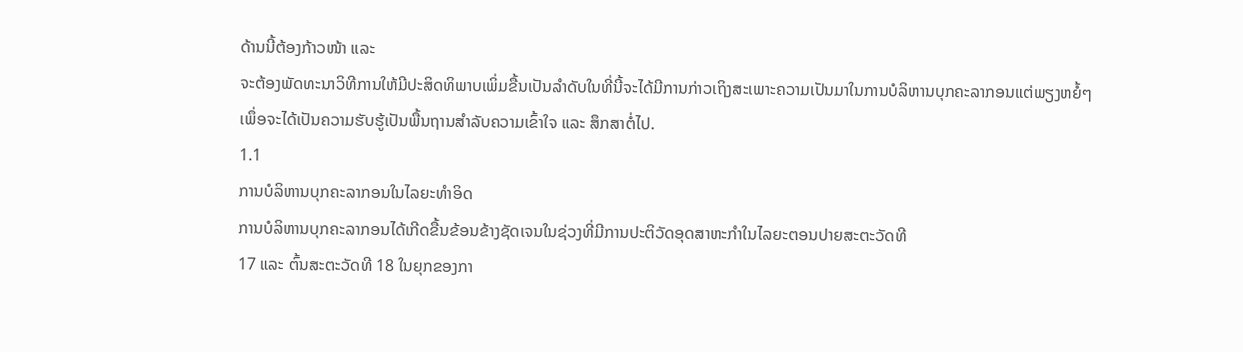ດ້ານນີ້ຕ້ອງກ້າວໜ້າ ແລະ
ຈະຕ້ອງພັດທະນາວິທີການໃຫ້ມີປະສິດທິພາບເພິ່ມຂື້ນເປັນລຳດັບໃນທີ່ນີ້ຈະໄດ້ມີການກ່າວເຖິງສະເພາະຄວາມເປັນມາໃນການບໍລິຫານບຸກຄະລາກອນແຕ່ພຽງຫຍໍ້ໆ
ເພຶ່ອຈະໄດ້ເປັນຄວາມຮັບຮູ້ເປັນພື້ນຖານສຳລັບຄວາມເຂົ້າໃຈ ແລະ ສຶກສາຕໍ່ໄປ.
1.1
ການບໍລິຫານບຸກຄະລາກອນໃນໄລຍະທຳອິດ
ການບໍລິຫານບຸກຄະລາກອນໄດ້ເກີດຂື້ນຂ້ອນຂ້າງຊັດເຈນໃນຊ່ວງທີ່ມີການປະຕິວັດອຸດສາຫະກຳໃນໄລຍະຕອນປາຍສະຕະວັດທີ
17 ແລະ ຕົ້ນສະຕະວັດທີ 18 ໃນຍຸກຂອງກາ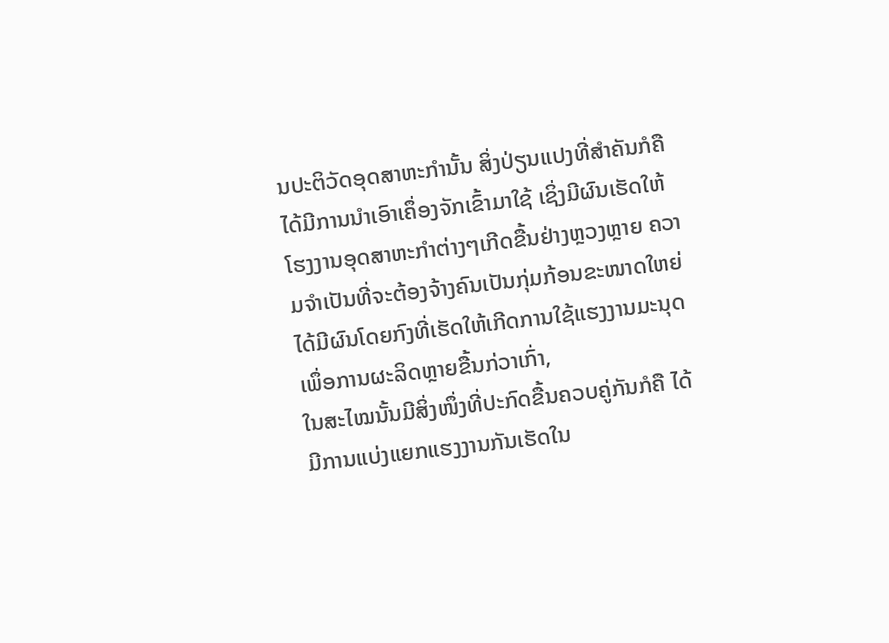ນປະຕິວັດອຸດສາຫະກຳນັ້ນ ສິ່ງປ່ຽນແປງທີ່ສຳຄັນກໍຄື
ໄດ້ມີການນຳເອົາເຄຶ່ອງຈັກເຂົ້າມາໃຊ້ ເຊິ່ງມີຜົນເຮັດໃຫ້
ໂຮງງານອຸດສາຫະກຳຕ່າງໆເກີດຂື້ນຢ່າງຫຼວງຫຼາຍ ຄວາມຈຳເປັນທີ່ຈະຕ້ອງຈ້າງຄົນເປັນກຸ່ມກ້ອນຂະໜາດໃຫຍ່ໄດ້ມີຜົນໂດຍກົງທີ່ເຮັດໃຫ້ເກີດການໃຊ້ແຮງງານມະນຸດເພຶ່ອການຜະລິດຫຼາຍຂື້ນກ່ວາເກົ່າ,
ໃນສະໄໝນັ້ນມີສິ່ງໜຶ່ງທີ່ປະກົດຂື້ນຄວບຄູ່ກັນກໍຄື ໄດ້ມີການແບ່ງແຍກແຮງງານກັນເຮັດໃນ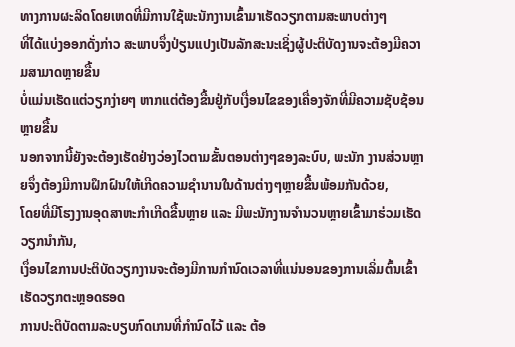ທາງການຜະລິດໂດຍເຫດທີ່ມີການໃຊ້ພະນັກງານເຂົ້າມາເຮັດວຽກຕາມສະພາບຕ່າງໆ
ທີ່ໄດ້ແບ່ງອອກດັ່ງກ່າວ ສະພາບຈຶ່ງປ່ຽນແປງເປັນລັກສະນະເຊິ່ງຜູ້ປະຕິບັດງານຈະຕ້ອງມີຄວາມສາມາດຫຼາຍຂື້ນ
ບໍ່ແມ່ນເຮັດແຕ່ວຽກງ່າຍໆ ຫາກແຕ່ຕ້ອງຂື້ນຢູ່ກັບເງື່ອນໄຂຂອງເຄື່ອງຈັກທີ່ມີຄວາມຊັບຊ້ອນຫຼາຍຂື້ນ
ນອກຈາກນີ້ຍັງຈະຕ້ອງເຮັດຢ່າງວ່ອງໄວຕາມຂັ້ນຕອນຕ່າງໆຂອງລະບົບ, ພະນັກ ງານສ່ວນຫຼາຍຈຶ່ງຕ້ອງມີການຝຶກຝົນໃຫ້ເກີດຄວາມຊຳນານໃນດ້ານຕ່າງໆຫຼາຍຂື້ນພ້ອມກັນດ້ວຍ,
ໂດຍທີ່ມີໂຮງງານອຸດສາຫະກຳເກີດຂື້ນຫຼາຍ ແລະ ມີພະນັກງານຈຳນວນຫຼາຍເຂົ້າມາຮ່ວມເຮັດວຽກນຳກັນ,
ເງຶ່ອນໄຂການປະຕິບັດວຽກງານຈະຕ້ອງມີການກຳນົດເວລາທີ່ແນ່ນອນຂອງການເລິ່ມຕົ້ນເຂົ້າເຮັດວຽກຕະຫຼອດຮອດ
ການປະຕິບັດຕາມລະບຽບກົດເກນທີ່ກຳນົດໄວ້ ແລະ ຕ້ອ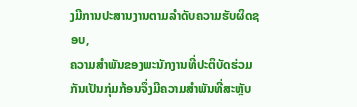ງມີການປະສານງານຕາມລຳດັບຄວາມຮັບຜິດຊອບ,
ຄວາມສຳພັນຂອງພະນັກງານທີ່ປະຕິບັດຮ່ວມກັນເປັນກຸ່ມກ້ອນຈຶ່ງມີຄວາມສຳພັນທີ່ສະຫຼັບ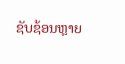ຊັບຊ້ອນຫຼາຍ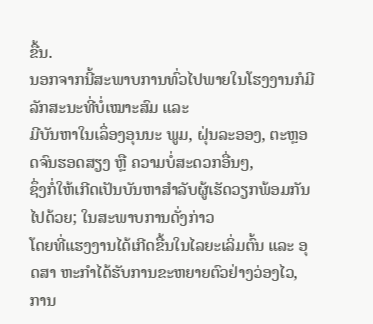ຂື້ນ.
ນອກຈາກນີ້ສະພາບການທົ່ວໄປພາຍໃນໂຮງງານກໍມີລັກສະນະທີ່ບໍ່ເໝາະສົມ ແລະ
ມີບັນຫາໃນເລຶ່ອງອຸນນະ ພູມ, ຝຸ່ນລະອອງ, ຕະຫຼອດຈົນຮອດສຽງ ຫຼື ຄວາມບໍ່ສະດວກອື່ນໆ,
ຊຶ່ງກໍ່ໃຫ້ເກີດເປັນບັນຫາສຳລັບຜູ້ເຮັດວຽກພ້ອມກັນໄປດ້ວຍ; ໃນສະພາບການດັ່ງກ່າວ
ໂດຍທີ່ແຮງງານໄດ້ເກີດຂື້ນໃນໄລຍະເລິ່ມຕົ້ນ ແລະ ອຸດສາ ຫະກຳໄດ້ຮັບການຂະຫຍາຍຕົວຢ່າງວ່ອງໄວ,
ການ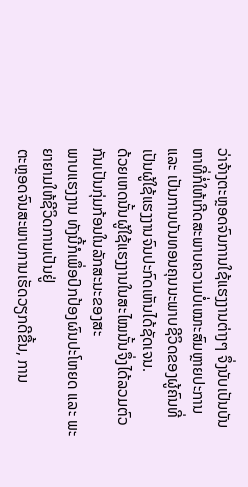ວ່າຈ້າງຕະຫຼອດຈົນການໃຊ້ແຮງງານຕ່າງໆ ຈຶ່ງນັບເປັນບັນ ຫາທີ່ກໍ່ໃຫ້ເກີດສະພາບຄວາມບໍ່ເໝາະສົມຫຼາຍປະການ
ແລະ ເປັນການບັນທອນຄຸນນະພາບຊີວິດຂອງຜູ້ຄົນທີ່ເປັນຜູ້ໃຊ້ແຮງງານຈົນປະກົດເຫັນໄດ້ຊັດເຈນ.
ດ້ວຍເຫດນັ້ນຜູ້ໃຊ້ແຮງງານໃນສະໄໝນັ້ນຈຶ່ງໄດ້ລວມຕົວກັນເປັນກຸ່ມກ້ອນໃນລັກສະນະຂອງສະ
ພາບແຮງງານ ທັງນີ້ກໍເພຶ່ອປົກປ້ອງຜົນປະໂຫຍດ ແລະ ພະຍາຍາມໃຫ້ຊີວິດການເປັນຢູ່
ຕະຫຼອດຈົນສະພາບການເຮັດວຽກດີຂື້ນ, ການ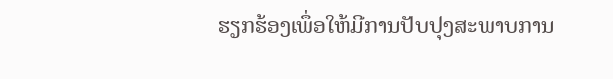ຮຽກຮ້ອງເພຶ່ອໃຫ້ມີການປັບປຸງສະພາບການ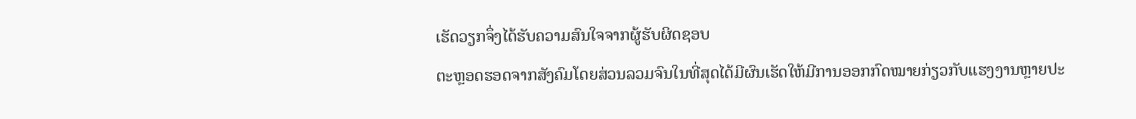ເຮັດວຽກຈຶ່ງໄດ້ຮັບຄວາມສົນໃຈຈາກຜູ້ຮັບຜິດຊອບ
ຕະຫຼອດຮອດຈາກສັງຄົມໂດຍສ່ວນລວມຈົນໃນທີ່ສຸດໄດ້ມີຜົນເຮັດໃຫ້ມີການອອກກົດໝາຍກ່ຽວກັບແຮງງານຫຼາຍປະ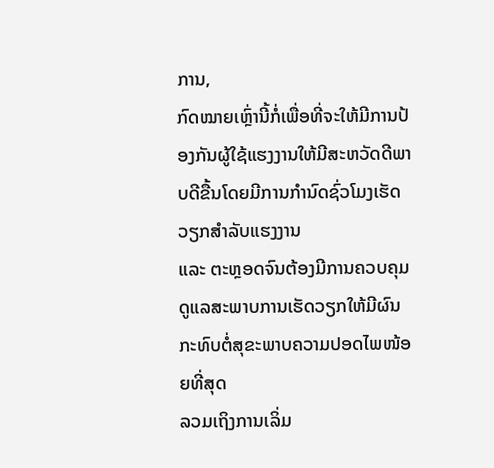ການ,
ກົດໝາຍເຫຼົ່ານີ້ກໍ່ເພື່ອທີ່ຈະໃຫ້ມີການປ້ອງກັນຜູ້ໃຊ້ແຮງງານໃຫ້ມີສະຫວັດດີພາບດີຂື້ນໂດຍມີການກຳນົດຊົ່ວໂມງເຮັດວຽກສຳລັບແຮງງານ
ແລະ ຕະຫຼອດຈົນຕ້ອງມີການຄວບຄຸມດູແລສະພາບການເຮັດວຽກໃຫ້ມີຜົນກະທົບຕໍ່ສຸຂະພາບຄວາມປອດໄພໜ້ອຍທີ່ສຸດ
ລວມເຖິງການເລິ່ມ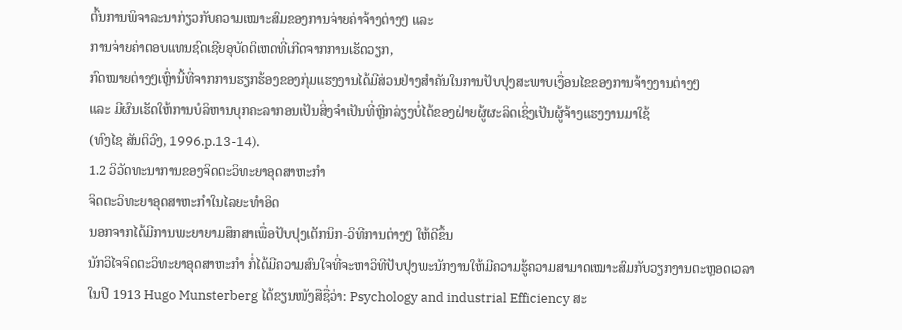ຕົ້ນການພິຈາລະນາກ່ຽວກັບຄວາມເໝາະສົມຂອງການຈ່າຍຄ່າຈ້າງຕ່າງໆ ແລະ
ການຈ່າຍຄ່າຕອບແທນຊົດເຊີຍອຸບັດຕິເຫດທີ່ເກີດຈາກການເຮັດວຽກ,
ກົດໝາຍຕ່າງໆເຫຼົ່ານີ້ທີ່ຈາກການຮຽກຮ້ອງຂອງກຸ່ມແຮງງານໄດ້ມີສ່ວນຢ່າງສຳຄັນໃນການປັບປຸງສະພາບເງື່ອນໄຂຂອງການຈ້າງງານຕ່າງໆ
ແລະ ມີຜົນເຮັດໃຫ້ການບໍລິຫານບຸກຄະລາກອນເປັນສິ່ງຈຳເປັນທີ່ຫຼີກລ່ຽງບໍ່ໄດ້ຂອງຝ່າຍຜູ້ຜະລິດເຊິ່ງເປັນຜູ້ຈ້າງແຮງງານມາໃຊ້
(ທົງໄຊ ສັນຕິວົງ, 1996.p.13-14).
1.2 ວິວັດທະນາການຂອງຈິດຕະວິທະຍາອຸດສາຫະກຳ
ຈິດຕະວິທະຍາອຸດສາຫະກຳໃນໄລຍະທຳອິດ
ນອກຈາກໄດ້ມີການພະຍາຍາມສຶກສາເພື່ອປັບປຸງເຕັກນິກ-ວິທີການຕ່າງໆ ໃຫ້ດີຂຶ້ນ
ນັກວິໄຈຈິດຕະວິທະຍາອຸດສາຫະກຳ ກໍ່ໄດ້ມີຄວາມສົນໃຈທີ່ຈະຫາວິທີປັບປຸງພະນັກງານໃຫ້ມີຄວາມຮູ້ຄວາມສາມາດເໝາະສົມກັບວຽກງານຕະຫຼອດເວລາ
ໃນປີ 1913 Hugo Munsterberg ໄດ້ຂຽນໜັງສືຊື່ວ່າ: Psychology and industrial Efficiency ສະ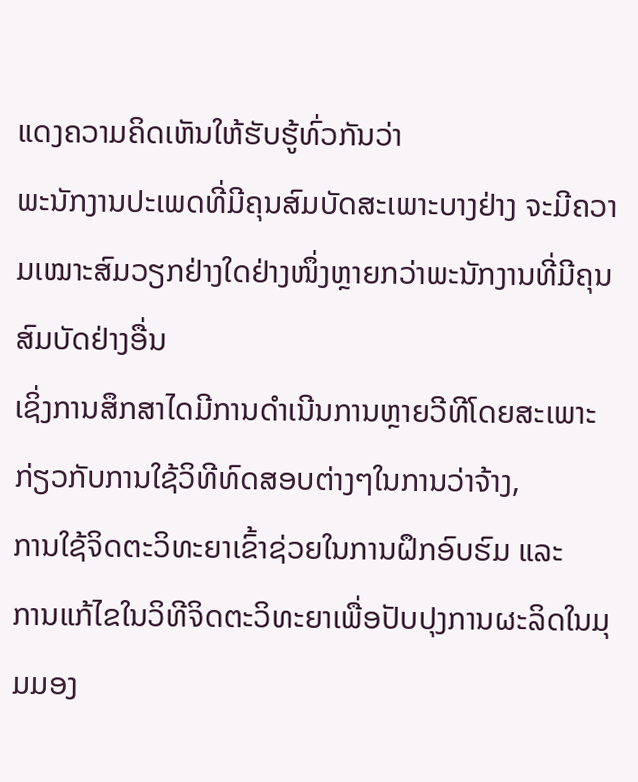ແດງຄວາມຄິດເຫັນໃຫ້ຮັບຮູ້ທົ່ວກັນວ່າ
ພະນັກງານປະເພດທີ່ມີຄຸນສົມບັດສະເພາະບາງຢ່າງ ຈະມີຄວາມເໝາະສົມວຽກຢ່າງໃດຢ່າງໜຶ່ງຫຼາຍກວ່າພະນັກງານທີ່ມີຄຸນສົມບັດຢ່າງອື່ນ
ເຊິ່ງການສຶກສາໄດມີການດຳເນີນການຫຼາຍວີທີໂດຍສະເພາະກ່ຽວກັບການໃຊ້ວິທີທົດສອບຕ່າງໆໃນການວ່າຈ້າງ,
ການໃຊ້ຈິດຕະວິທະຍາເຂົ້າຊ່ວຍໃນການຝຶກອົບຮົມ ແລະ
ການແກ້ໄຂໃນວິທີຈິດຕະວິທະຍາເພື່ອປັບປຸງການຜະລິດໃນມຸມມອງ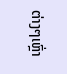ຕ່າງໆເຫຼົ່າ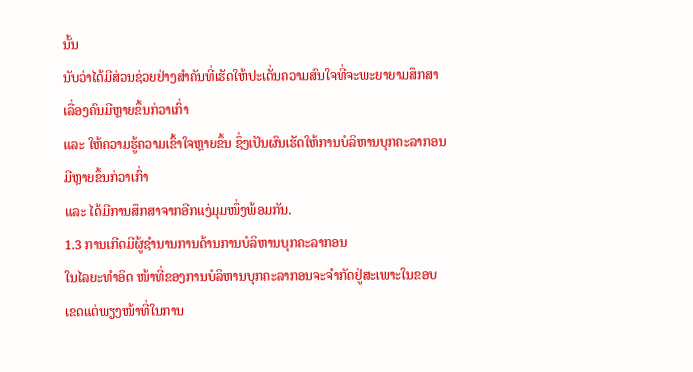ນັ້ນ
ນັບວ່າໄດ້ມີສ່ວນຊ່ວຍຢ່າງສຳຄັນທີ່ເຮັດໃຫ້ປະເດັ່ນຄວາມສົນໃຈທີ່ຈະພະຍາຍາມສຶກສາເລື່ອງຄົນມີຫຼາຍຂຶ້ນກ່ວາເກົ່າ
ແລະ ໃຫ້ຄວາມຮູ້ຄວາມເຂົ້າໃຈຫຼາຍຂຶ້ນ ຊຶ່ງເປັນຜົນເຮັດໃຫ້ການບໍລິຫານບຸກຄະລາກອນມີຫຼາຍຂຶ້ນກ່ວາເກົ່າ
ແລະ ໄດ້ມີການສຶກສາຈາກອີກແງ່ມຸມໜຶ່ງພ້ອມກັນ.
1.3 ການເກີດມີຜູ້ຊຳນານການດ້ານການບໍລິຫານບຸກຄະລາກອນ
ໃນໄລຍະທຳອິດ ໜ້າທີ່ຂອງການບໍລິຫານບຸກຄະລາກອນຈະຈຳກັດຢູ່ສະເພາະໃນຂອບເຂດແຕ່ພຽງໜ້າທີ່ໃນການ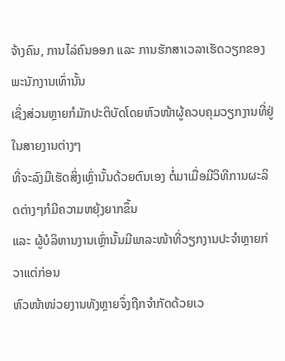ຈ້າງຄົນ, ການໄລ່ຄົນອອກ ແລະ ການຮັກສາເວລາເຮັດວຽກຂອງພະນັກງານເທົ່ານັ້ນ
ເຊິ່ງສ່ວນຫຼາຍກໍມັກປະຕິບັດໂດຍຫົວໜ້າຜູ້ຄວບຄຸມວຽກງານທີ່ຢູ່ໃນສາຍງານຕ່າງໆ
ທີ່ຈະລົງມືເຮັດສິ່ງເຫຼົ່ານັ້ນດ້ວຍຕົນເອງ ຕໍ່ມາເມື່ອມີວິທີການຜະລິດຕ່າງໆກໍມີຄວາມຫຍຸ້ງຍາກຂຶ້ນ
ແລະ ຜູ້ບໍລິຫານງານເຫຼົ່ານັ້ນມີພາລະໜ້າທີ່ວຽກງານປະຈຳຫຼາຍກ່ວາແຕ່ກ່ອນ
ຫົວໜ້າໜ່ວຍງານທັງຫຼາຍຈຶ່ງຖືກຈຳກັດດ້ວຍເວ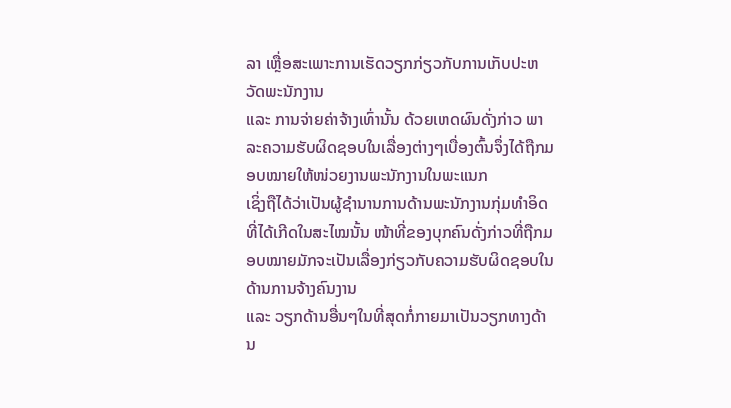ລາ ເຫຼື່ອສະເພາະການເຮັດວຽກກ່ຽວກັບການເກັບປະຫວັດພະນັກງານ
ແລະ ການຈ່າຍຄ່າຈ້າງເທົ່ານັ້ນ ດ້ວຍເຫດຜົນດັ່ງກ່າວ ພາລະຄວາມຮັບຜິດຊອບໃນເລື່ອງຕ່າງໆເບື່ອງຕົ້ນຈຶ່ງໄດ້ຖືກມອບໝາຍໃຫ້ໜ່ວຍງານພະນັກງານໃນພະແນກ
ເຊິ່ງຖືໄດ້ວ່າເປັນຜູ້ຊຳນານການດ້ານພະນັກງານກຸ່ມທຳອິດທີ່ໄດ້ເກີດໃນສະໄໝນັ້ນ ໜ້າທີ່ຂອງບຸກຄົນດັ່ງກ່າວທີ່ຖືກມອບໝາຍມັກຈະເປັນເລື່ອງກ່ຽວກັບຄວາມຮັບຜິດຊອບໃນດ້ານການຈ້າງຄົນງານ
ແລະ ວຽກດ້ານອື່ນໆໃນທີ່ສຸດກໍ່ກາຍມາເປັນວຽກທາງດ້ານ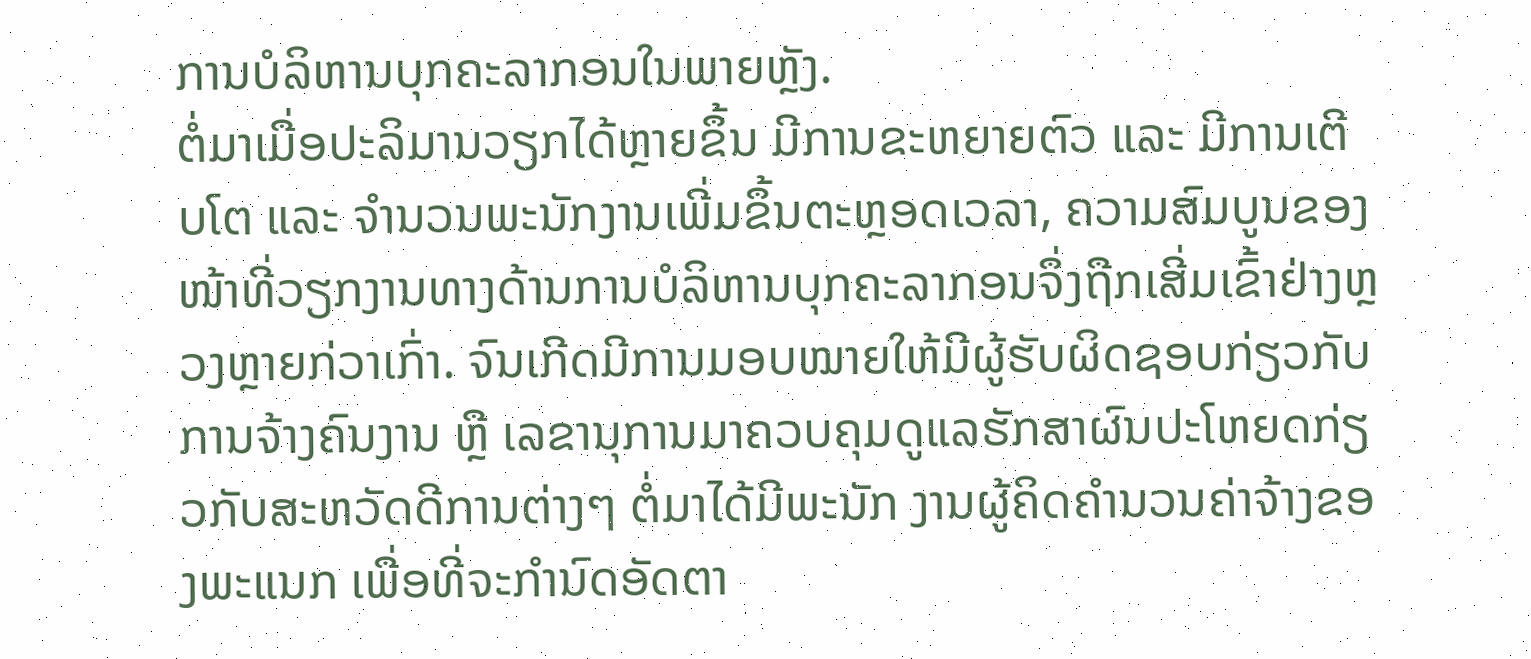ການບໍລິຫານບຸກຄະລາກອນໃນພາຍຫຼັງ.
ຕໍ່ມາເມື່ອປະລິມານວຽກໄດ້ຫຼາຍຂຶ້ນ ມີການຂະຫຍາຍຕົວ ແລະ ມີການເຕີບໂຕ ແລະ ຈຳນວນພະນັກງານເພີ່ມຂຶ້ນຕະຫຼອດເວລາ, ຄວາມສົມບູນຂອງໜ້າທີ່ວຽກງານທາງດ້ານການບໍລິຫານບຸກຄະລາກອນຈຶ່ງຖືກເສີ່ມເຂົ້າຢ່າງຫຼວງຫຼາຍກ່ວາເກົ່າ. ຈົນເກີດມີການມອບໝາຍໃຫ້ມີຜູ້ຮັບຜິດຊອບກ່ຽວກັບການຈ້າງຄົນງານ ຫຼື ເລຂານຸການມາຄວບຄຸມດູແລຮັກສາຜົນປະໂຫຍດກ່ຽວກັບສະຫວັດດີການຕ່າງໆ ຕໍ່ມາໄດ້ມີພະນັກ ງານຜູ້ຄິດຄຳນວນຄ່າຈ້າງຂອງພະແນກ ເພື່ອທີ່ຈະກຳນົດອັດຕາ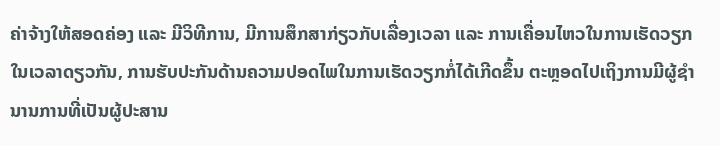ຄ່າຈ້າງໃຫ້ສອດຄ່ອງ ແລະ ມີວິທີການ, ມີການສຶກສາກ່ຽວກັບເລື່ອງເວລາ ແລະ ການເຄື່ອນໄຫວໃນການເຮັດວຽກໃນເວລາດຽວກັນ, ການຮັບປະກັນດ້ານຄວາມປອດໄພໃນການເຮັດວຽກກໍ່ໄດ້ເກີດຂຶ້ນ ຕະຫຼອດໄປເຖິງການມີຜູ້ຊຳນານການທີ່ເປັນຜູ້ປະສານ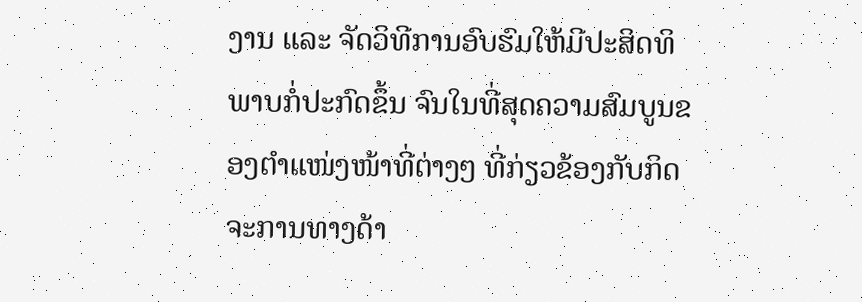ງານ ແລະ ຈັດວິທີການອົບຮົມໃຫ້ມີປະສິດທິພາບກໍ່ປະກົດຂຶ້ນ ຈົນໃນທີ່ສຸດຄວາມສົມບູນຂອງຕຳແໜ່ງໜ້າທີ່ຕ່າງໆ ທີ່ກ່ຽວຂ້ອງກັບກິດຈະການທາງດ້າ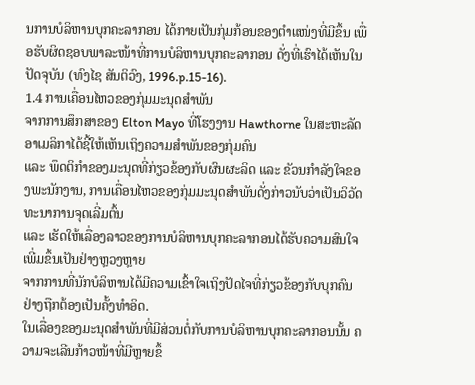ນການບໍລິຫານບຸກຄະລາກອນ ໄດ້ກາຍເປັນກຸ່ມກ້ອນຂອງຕຳແໜ່ງທີ່ມີຂຶ້ນ ເພື່ອຮັບຜິດຊອບພາລະໜ້າທີ່ການບໍລິຫານບຸກຄະລາກອນ ດັ່ງທີ່ເຮົາໄດ້ເຫັນໃນປັດຈຸບັນ (ທົງໄຊ ສັນຕິວົງ, 1996.p.15-16).
1.4 ການເຄື່ອນໄຫວຂອງກຸ່ມມະນຸດສຳພັນ
ຈາກການສຶກສາຂອງ Elton Mayo ທີ່ໂຮງງານ Hawthorne ໃນສະຫະລັດອາເມລິກາໄດ້ຊີ້ໃຫ້ເຫັນເຖິງຄວາມສຳພັນຂອງກຸ່ມຄົນ
ແລະ ພຶດຕິກຳຂອງມະນຸດທີ່ກ່ຽວຂ້ອງກັບຜົນຜະລິດ ແລະ ຂັວນກຳລັງໃຈຂອງພະນັກງານ, ການເຄື່ອນໄຫວຂອງກຸ່ມມະນຸດສຳພັນດັ່ງກ່າວນັບວ່າເປັນວິວັດທະນາການຈຸດເລີ່ມຕົ້ນ
ແລະ ເຮັດໃຫ້ເລື່ອງລາວຂອງການບໍລິຫານບຸກຄະລາກອນໄດ້ຮັບຄວາມສົນໃຈເພີ່ມຂຶ້ນເປັນຢ່າງຫຼວງຫຼາຍ
ຈາກການທີ່ນັກບໍລິຫານໄດ້ມີຄວາມເຂົ້າໃຈເຖິງປັດໄຈທີ່ກ່ຽວຂ້ອງກັບບຸກຄົນຢ່າງຖືກຕ້ອງເປັນຄັ້ງທຳອິດ.
ໃນເລື່ອງຂອງມະນຸດສຳພັນທີ່ມີສ່ວນຕໍ່ກັບການບໍລິຫານບຸກຄະລາກອນນັ້ນ ຄວາມຈະເລີນກ້າວໜ້າທີ່ມີຫຼາຍຂຶ້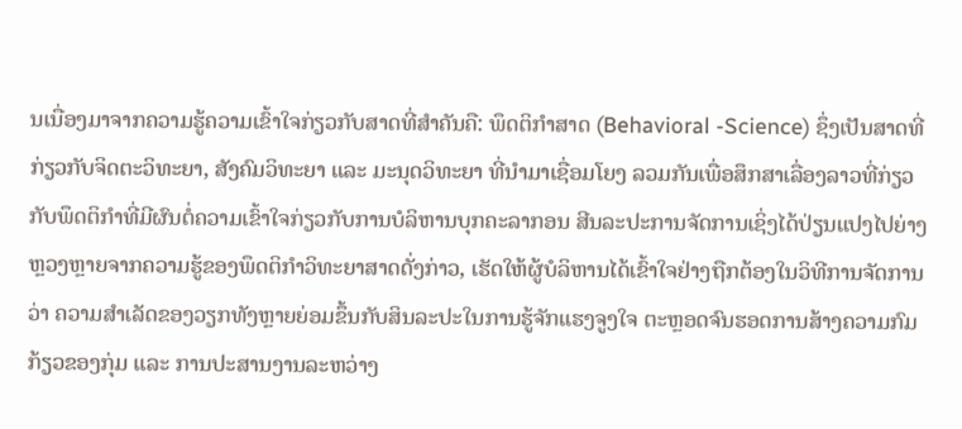ນເນື່ອງມາຈາກຄວາມຮູ້ຄວາມເຂົ້າໃຈກ່ຽວກັບສາດທີ່ສຳຄັນຄື: ພຶດຕິກຳສາດ (Behavioral -Science) ຊຶ່ງເປັນສາດທີ່ກ່ຽວກັບຈິດຕະວິທະຍາ, ສັງຄົມວິທະຍາ ແລະ ມະນຸດວິທະຍາ ທີ່ນຳມາເຊື່ອມໂຍງ ລວມກັນເພື່ອສຶກສາເລື່ອງລາວທີ່ກ່ຽວກັບພຶດຕິກຳທີ່ມີຜົນຕໍ່ຄວາມເຂົ້າໃຈກ່ຽວກັບການບໍລິຫານບຸກຄະລາກອນ ສີນລະປະການຈັດການເຊິ່ງໄດ້ປ່ຽນແປງໄປຍ່າງຫຼວງຫຼາຍຈາກຄວາມຮູ້ຂອງພຶດຕິກຳວິທະຍາສາດດັ່ງກ່າວ, ເຮັດໃຫ້ຜູ້ບໍລິຫານໄດ້ເຂົ້າໃຈຢ່າງຖືກຕ້ອງໃນວິທີການຈັດການວ່າ ຄວາມສຳເລັດຂອງວຽກທັງຫຼາຍຍ່ອມຂຶ້ນກັບສິນລະປະໃນການຮູ້ຈັກແຮງຈູງໃຈ ຕະຫຼອດຈົນຮອດການສ້າງຄວາມກົມກ້ຽວຂອງກຸ່ມ ແລະ ການປະສານງານລະຫວ່າງ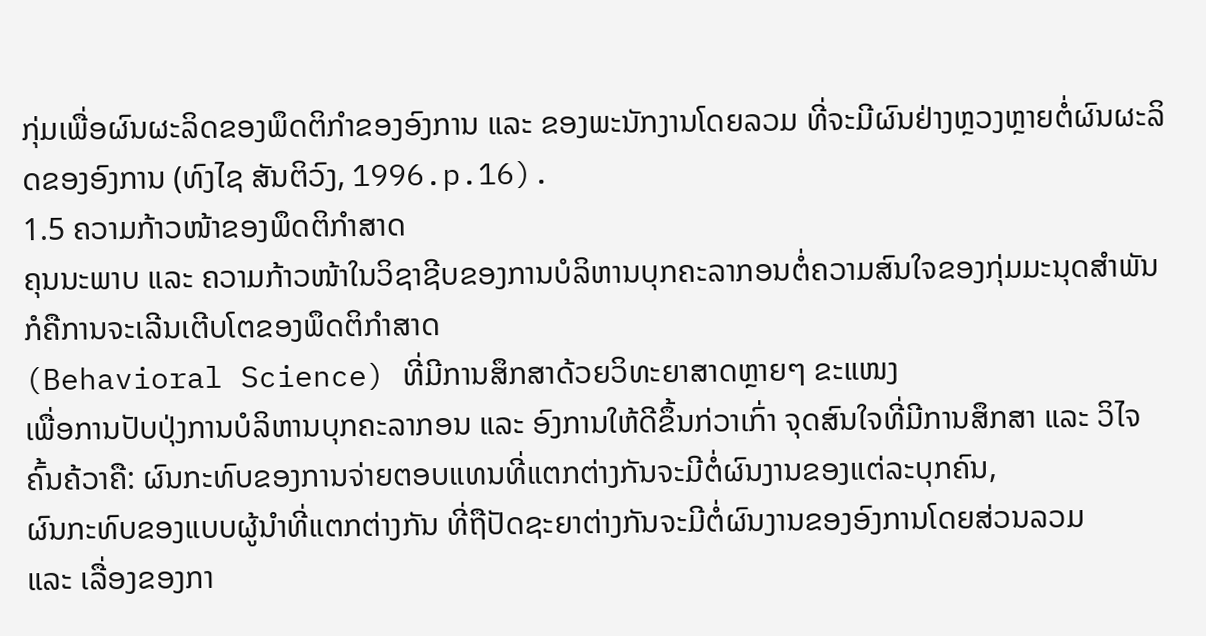ກຸ່ມເພື່ອຜົນຜະລິດຂອງພຶດຕິກຳຂອງອົງການ ແລະ ຂອງພະນັກງານໂດຍລວມ ທີ່ຈະມີຜົນຢ່າງຫຼວງຫຼາຍຕໍ່ຜົນຜະລິດຂອງອົງການ (ທົງໄຊ ສັນຕິວົງ, 1996.p.16).
1.5 ຄວາມກ້າວໜ້າຂອງພຶດຕິກຳສາດ
ຄຸນນະພາບ ແລະ ຄວາມກ້າວໜ້າໃນວິຊາຊີບຂອງການບໍລິຫານບຸກຄະລາກອນຕໍ່ຄວາມສົນໃຈຂອງກຸ່ມມະນຸດສຳພັນກໍຄືການຈະເລີນເຕີບໂຕຂອງພຶດຕິກຳສາດ
(Behavioral Science) ທີ່ມີການສຶກສາດ້ວຍວິທະຍາສາດຫຼາຍໆ ຂະແໜງ
ເພື່ອການປັບປຸ່ງການບໍລິຫານບຸກຄະລາກອນ ແລະ ອົງການໃຫ້ດີຂຶ້ນກ່ວາເກົ່າ ຈຸດສົນໃຈທີ່ມີການສຶກສາ ແລະ ວິໄຈຄົ້ນຄ້ວາຄື: ຜົນກະທົບຂອງການຈ່າຍຕອບແທນທີ່ແຕກຕ່າງກັນຈະມີຕໍ່ຜົນງານຂອງແຕ່ລະບຸກຄົນ,
ຜົນກະທົບຂອງແບບຜູ້ນຳທີ່ແຕກຕ່າງກັນ ທີ່ຖືປັດຊະຍາຕ່າງກັນຈະມີຕໍ່ຜົນງານຂອງອົງການໂດຍສ່ວນລວມ
ແລະ ເລື່ອງຂອງກາ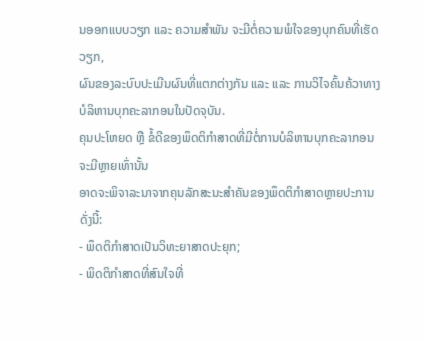ນອອກແບບວຽກ ແລະ ຄວາມສຳພັນ ຈະມີຕໍ່ຄວາມພໍໃຈຂອງບຸກຄົນທີ່ເຮັດວຽກ,
ຜົນຂອງລະບົບປະເມີນຜົນທີ່ແຕກຕ່າງກັນ ແລະ ແລະ ການວິໄຈຄົ້ນຄ້ວາທາງບໍລິຫານບຸກຄະລາກອນໃນປັດຈຸບັນ.
ຄຸນປະໂຫຍດ ຫຼື ຂໍ້ດີຂອງພຶດຕິກຳສາດທີ່ມີຕໍ່ການບໍລິຫານບຸກຄະລາກອນຈະມີຫຼາຍເທົ່ານັ້ນ
ອາດຈະພິຈາລະນາຈາກຄຸນລັກສະນະສຳຄັນຂອງພຶດຕິກຳສາດຫຼາຍປະການ ດັ່ງນີ້:
- ພຶດຕິກຳສາດເປັນວິທະຍາສາດປະຍຸກ;
- ພິດຕິກຳສາດທີ່ສົນໃຈທີ່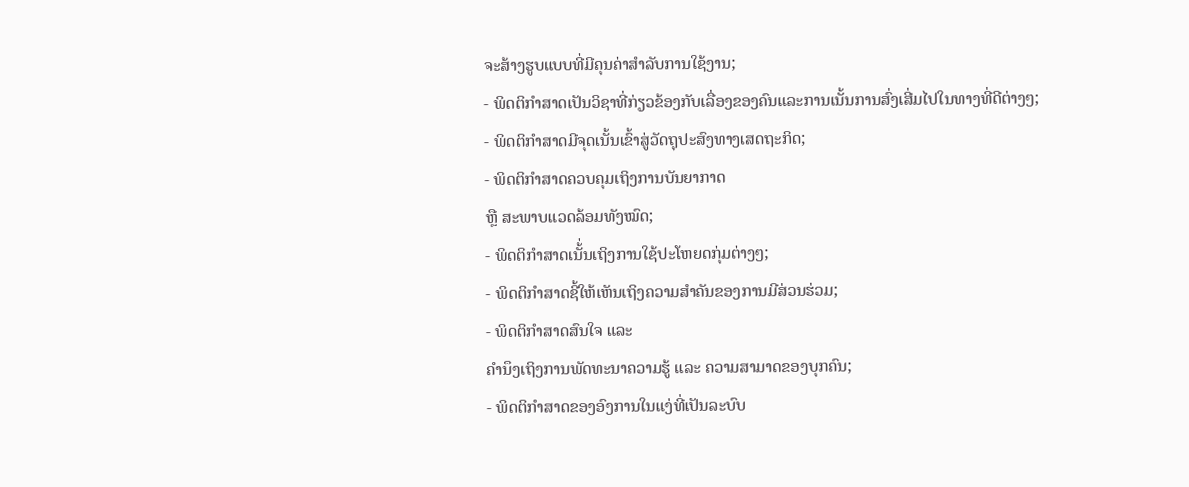ຈະສ້າງຮູບແບບທີ່ມີຄຸນຄ່າສຳລັບການໃຊ້ງານ;
- ພິດຕິກຳສາດເປັນວິຊາທີ່ກ່ຽວຂ້ອງກັບເລື່ອງຂອງຄົນແລະການເນັ້ນການສົ່ງເສີ່ມໄປໃນທາງທີ່ດີຕ່າງໆ;
- ພິດຕິກຳສາດມີຈຸດເນັ້ນເຂົ້າສູ່ວັດຖຸປະສົງທາງເສດຖະກິດ;
- ພິດຕິກຳສາດຄວບຄຸມເຖິງການບັນຍາກາດ
ຫຼື ສະພາບແວດລ້ອມທັງໝົດ;
- ພິດຕິກຳສາດເນັ້່ນເຖິງການໃຊ້ປະໂຫຍດກຸ່ມຕ່າງໆ;
- ພິດຕິກຳສາດຊີ້ໃຫ້ເຫັນເຖິງຄວາມສຳຄັນຂອງການມີສ່ວນຮ່ວມ;
- ພິດຕິກຳສາດສົນໃຈ ແລະ
ຄຳນຶງເຖິງການພັດທະນາຄວາມຮູ້ ແລະ ຄວາມສາມາດຂອງບຸກຄົນ;
- ພິດຕິກຳສາດຂອງອົງການໃນແງ່ທີ່ເປັນລະບົບ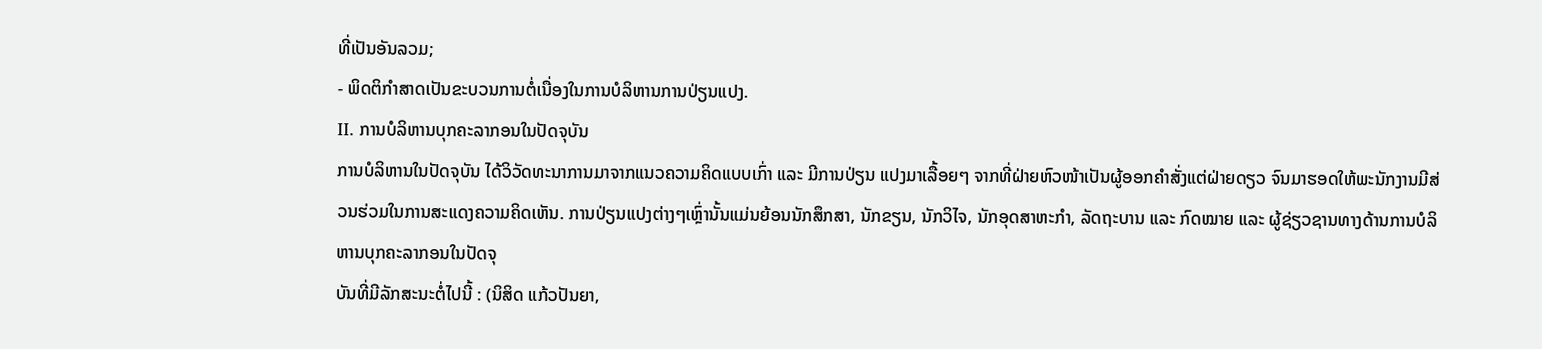ທີ່ເປັນອັນລວມ;
- ພິດຕິກຳສາດເປັນຂະບວນການຕໍ່ເນື່ອງໃນການບໍລິຫານການປ່ຽນແປງ.
II. ການບໍລິຫານບຸກຄະລາກອນໃນປັດຈຸບັນ
ການບໍລິຫານໃນປັດຈຸບັນ ໄດ້ວິວັດທະນາການມາຈາກແນວຄວາມຄິດແບບເກົ່າ ແລະ ມີການປ່ຽນ ແປງມາເລື້ອຍໆ ຈາກທີ່ຝ່າຍຫົວໜ້າເປັນຜູ້ອອກຄຳສັ່ງແຕ່ຝ່າຍດຽວ ຈົນມາຮອດໃຫ້ພະນັກງານມີສ່ວນຮ່ວມໃນການສະແດງຄວາມຄິດເຫັນ. ການປ່ຽນແປງຕ່າງໆເຫຼົ່ານັ້ນແມ່ນຍ້ອນນັກສຶກສາ, ນັກຂຽນ, ນັກວິໄຈ, ນັກອຸດສາຫະກຳ, ລັດຖະບານ ແລະ ກົດໝາຍ ແລະ ຜູ້ຊ່ຽວຊານທາງດ້ານການບໍລິຫານບຸກຄະລາກອນໃນປັດຈຸ
ບັນທີ່ມີລັກສະນະຕໍ່ໄປນີ້ : (ນິສິດ ແກ້ວປັນຍາ,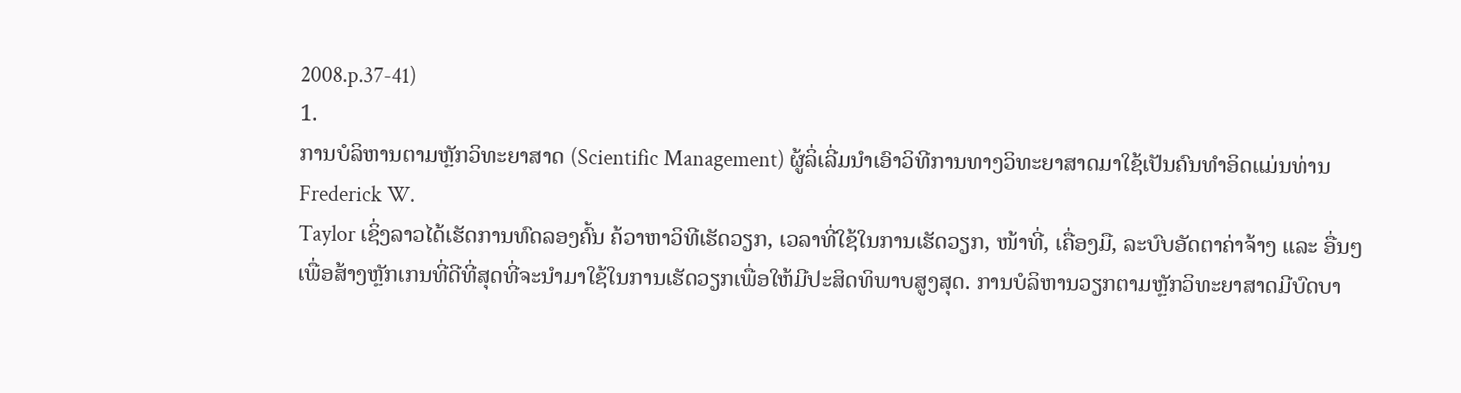2008.p.37-41)
1.
ການບໍລິຫານຕາມຫຼັກວິທະຍາສາດ (Scientific Management) ຜູ້ລິ່ເລີ່ມນໍາເອົາວິທີການທາງວິທະຍາສາດມາໃຊ້ເປັນຄົນທຳອິດແມ່ນທ່ານ
Frederick W.
Taylor ເຊິ່ງລາວໄດ້ເຮັດການທົດລອງຄົ້ນ ຄ້ວາຫາວິທີເຮັດວຽກ, ເວລາທີ່ໃຊ້ໃນການເຮັດວຽກ, ໜ້າທີ່, ເຄື່ອງມື, ລະບົບອັດຕາຄ່າຈ້າງ ແລະ ອື່ນໆ
ເພື່ອສ້າງຫຼັກເກນທີ່ດີທີ່ສຸດທີ່ຈະນຳມາໃຊ້ໃນການເຮັດວຽກເພື່ອໃຫ້ມີປະສິດທິພາບສູງສຸດ. ການບໍລິຫານວຽກຕາມຫຼັກວິທະຍາສາດມີບົດບາ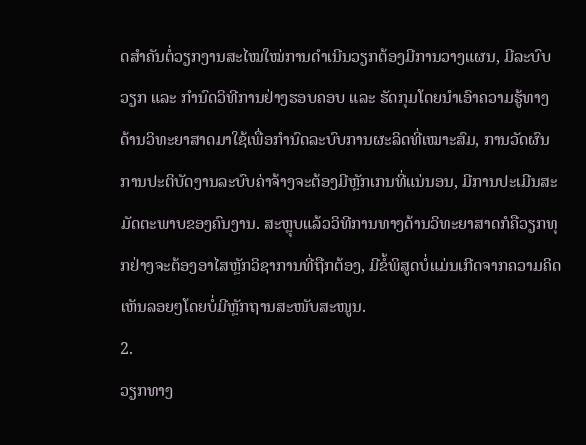ດສຳຄັນຕໍ່ວຽກງານສະໄໝໃໝ່ການດຳເນີນວຽກຕ້ອງມີການວາງແຜນ, ມີລະບົບວຽກ ແລະ ກຳນົດວິທີການຢ່າງຮອບຄອບ ແລະ ຮັດກຸມໂດຍນຳເອົາຄວາມຮູ້ທາງດ້ານວິທະຍາສາດມາໃຊ້ເພື່ອກຳນົດລະບົບການຜະລິດທີ່ເໝາະສົມ, ການວັດຜົນການປະຕິບັດງານລະບົບຄ່າຈ້າງຈະຕ້ອງມີຫຼັກເກນທີ່ແນ່ນອນ, ມີການປະເມີນສະມັດຕະພາບຂອງຄົນງານ. ສະຫຼຸບແລ້ວວິທີການທາງດ້ານວິທະຍາສາດກໍຄືວຽກທຸກຢ່າງຈະຕ້ອງອາໄສຫຼັກວິຊາການທີ່ຖືກຕ້ອງ, ມີຂໍ້ພິສູດບໍ່ແມ່ນເກີດຈາກຄວາມຄິດເຫັນລອຍໆໂດຍບໍ່ມີຫຼັກຖານສະໜັບສະໜູນ.
2.
ວຽກທາງ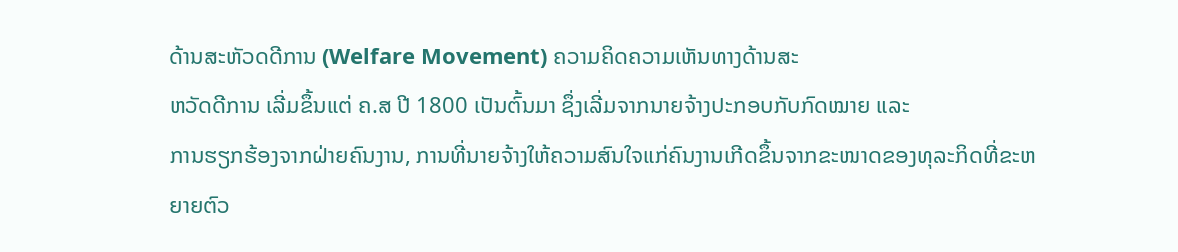ດ້ານສະຫັວດດີການ (Welfare Movement) ຄວາມຄິດຄວາມເຫັນທາງດ້ານສະ
ຫວັດດີການ ເລີ່ມຂຶ້ນແຕ່ ຄ.ສ ປີ 1800 ເປັນຕົ້ນມາ ຊຶ່ງເລີ່ມຈາກນາຍຈ້າງປະກອບກັບກົດໝາຍ ແລະ
ການຮຽກຮ້ອງຈາກຝ່າຍຄົນງານ, ການທີ່ນາຍຈ້າງໃຫ້ຄວາມສົນໃຈແກ່ຄົນງານເກີດຂຶ້ນຈາກຂະໜາດຂອງທຸລະກິດທີ່ຂະຫຍາຍຕົວ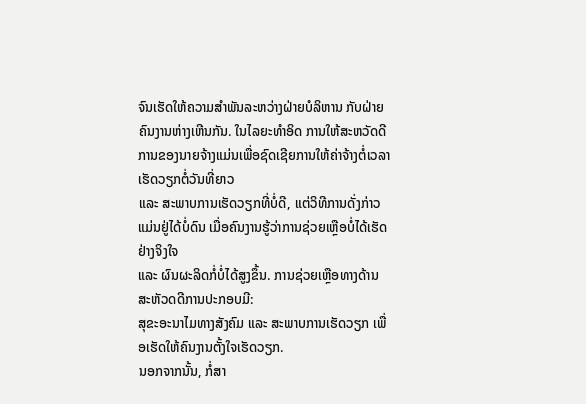ຈົນເຮັດໃຫ້ຄວາມສຳພັນລະຫວ່າງຝ່າຍບໍລິຫານ ກັບຝ່າຍຄົນງານຫ່າງເຫີນກັນ. ໃນໄລຍະທຳອິດ ການໃຫ້ສະຫວັດດີການຂອງນາຍຈ້າງແມ່ນເພື່ອຊົດເຊີຍການໃຫ້ຄ່າຈ້າງຕໍ່ເວລາເຮັດວຽກຕໍ່ວັນທີ່ຍາວ
ແລະ ສະພາບການເຮັດວຽກທີ່ບໍ່ດີ, ແຕ່ວິທີການດັ່ງກ່າວແມ່ນຢູ່ໄດ້ບໍ່ດົນ ເມື່ອຄົນງານຮູ້ວ່າການຊ່ວຍເຫຼືອບໍ່ໄດ້ເຮັດຢ່າງຈິງໃຈ
ແລະ ຜົນຜະລິດກໍ່ບໍ່ໄດ້ສູງຂຶ້ນ. ການຊ່ວຍເຫຼືອທາງດ້ານສະຫັວດດີການປະກອບມີ:
ສຸຂະອະນາໄມທາງສັງຄົມ ແລະ ສະພາບການເຮັດວຽກ ເພື່ອເຮັດໃຫ້ຄົນງານຕັ້ງໃຈເຮັດວຽກ.
ນອກຈາກນັ້ນ, ກໍ່ສາ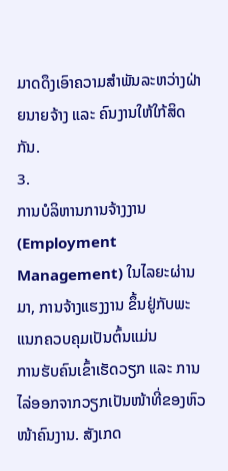ມາດດຶງເອົາຄວາມສຳພັນລະຫວ່າງຝ່າຍນາຍຈ້າງ ແລະ ຄົນງານໃຫ້ໃກ້ສິດກັນ.
3.
ການບໍລິຫານການຈ້າງງານ (Employment
Management) ໃນໄລຍະຜ່ານມາ, ການຈ້າງແຮງງານ ຂຶ້ນຢູ່ກັບພະແນກຄວບຄຸມເປັນຕົ້ນແມ່ນ
ການຮັບຄົນເຂົ້າເຮັດວຽກ ແລະ ການໄລ່ອອກຈາກວຽກເປັນໜ້າທີ່ຂອງຫົວໜ້າຄົນງານ. ສັງເກດ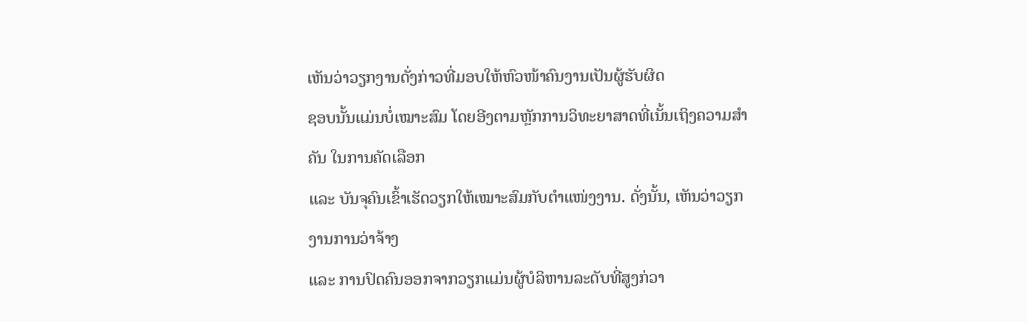ເຫັນວ່າວຽກງານດັ່ງກ່າວທີ່ມອບໃຫ້ຫົວໜ້າຄົນງານເປັນຜູ້ຮັບຜິດ
ຊອບນັ້ນແມ່ນບໍ່ເໝາະສົມ ໂດຍອີງຕາມຫຼັກການວິທະຍາສາດທີ່ເນັ້ນເຖິງຄວາມສຳຄັນ ໃນການຄັດເລືອກ
ແລະ ບັນຈຸຄົນເຂົ້າເຮັດວຽກໃຫ້ເໝາະສົມກັບຕຳແໜ່ງງານ. ດັ່ງນັ້ນ, ເຫັນວ່າວຽກງານການວ່າຈ້າງ
ແລະ ການປົດຄົນອອກຈາກວຽກແມ່ນຜູ້ບໍລິຫານລະດັບທີ່ສູງກ່ວາ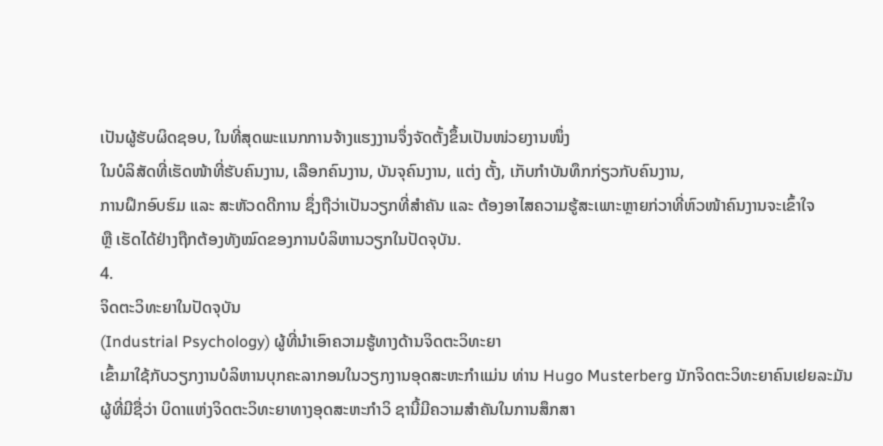ເປັນຜູ້ຮັບຜິດຊອບ, ໃນທີ່ສຸດພະແນກການຈ້າງແຮງງານຈຶ່ງຈັດຕັ້ງຂຶ້ນເປັນໜ່ວຍງານໜຶ່ງ
ໃນບໍລິສັດທີ່ເຮັດໜ້າທີ່ຮັບຄົນງານ, ເລືອກຄົນງານ, ບັນຈຸຄົນງານ, ແຕ່ງ ຕັ້ງ, ເກັບກຳບັນທຶກກ່ຽວກັບຄົນງານ,
ການຝຶກອົບຮົມ ແລະ ສະຫັວດດີການ ຊຶ່ງຖືວ່າເປັນວຽກທີ່ສຳຄັນ ແລະ ຕ້ອງອາໄສຄວາມຮູ້ສະເພາະຫຼາຍກ່ວາທີ່ຫົວໜ້າຄົນງານຈະເຂົ້າໃຈ
ຫຼື ເຮັດໄດ້ຢ່າງຖືກຕ້ອງທັງໝົດຂອງການບໍລິຫານວຽກໃນປັດຈຸບັນ.
4.
ຈິດຕະວິທະຍາໃນປັດຈຸບັນ
(Industrial Psychology) ຜູ້ທີ່ນໍາເອົາຄວາມຮູ້ທາງດ້ານຈິດຕະວິທະຍາ
ເຂົ້າມາໃຊ້ກັບວຽກງານບໍລິຫານບຸກຄະລາກອນໃນວຽກງານອຸດສະຫະກຳແມ່ນ ທ່ານ Hugo Musterberg ນັກຈິດຕະວິທະຍາຄົນເຢຍລະມັນ
ຜູ້ທີ່ມີຊື່ວ່າ ບິດາແຫ່ງຈິດຕະວິທະຍາທາງອຸດສະຫະກໍາວິ ຊານີ້ມີຄວາມສຳຄັນໃນການສຶກສາ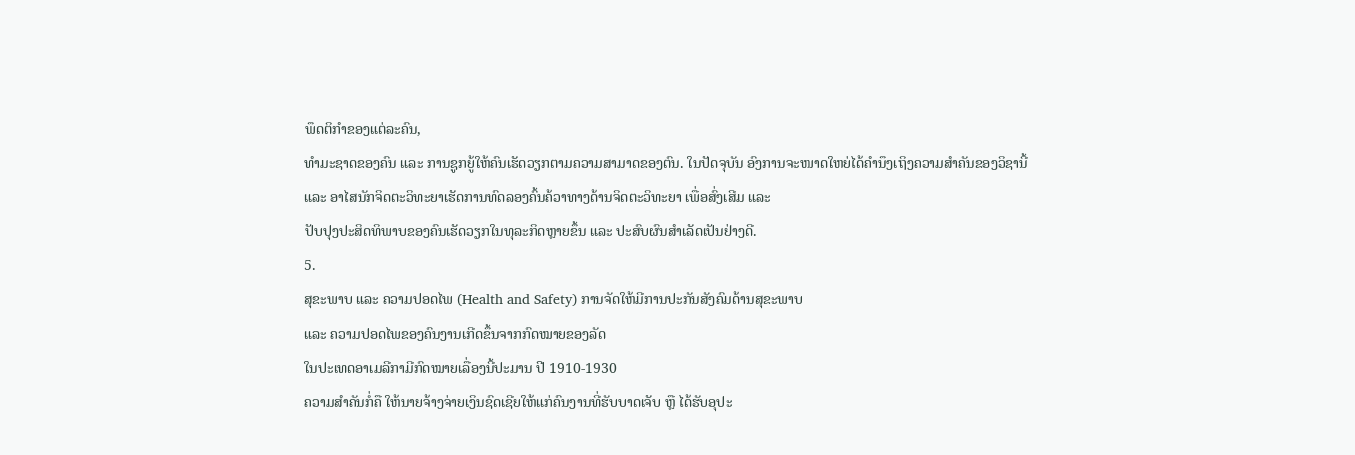ພຶດຕິກຳຂອງແຕ່ລະຄົນ,
ທຳມະຊາດຂອງຄົນ ແລະ ການຊູກຍູ້ໃຫ້ຄົນເຮັດວຽກຕາມຄວາມສາມາດຂອງຕົນ. ໃນປັດຈຸບັນ ອົງການຈະໜາດໃຫຍ່ໄດ້ຄຳນຶງເຖິງຄວາມສຳຄັນຂອງວິຊານີ້
ແລະ ອາໄສນັກຈິດຕະວິທະຍາເຮັດການທົດລອງຄົ້ນຄ້ວາທາງດ້ານຈິດຕະວິທະຍາ ເພື່ອສົ່ງເສີມ ແລະ
ປັບປຸງປະສິດທິພາບຂອງຄົນເຮັດວຽກໃນທຸລະກິດຫຼາຍຂຶ້ນ ແລະ ປະສົບຜົນສຳເລັດເປັນຢ່າງດີ.
5.
ສຸຂະພາບ ແລະ ຄວາມປອດໄພ (Health and Safety) ການຈັດໃຫ້ມີການປະກັນສັງຄົມດ້ານສຸຂະພາບ
ແລະ ຄວາມປອດໄພຂອງຄົນງານເກີດຂຶ້ນຈາກກົດໝາຍຂອງລັດ
ໃນປະເທດອາເມລີກາມີກົດໝາຍເລື່ອງນີ້ປະມານ ປີ 1910-1930
ຄວາມສໍາຄັນກໍ່ຄື ໃຫ້ນາຍຈ້າງຈ່າຍເງິນຊົດເຊີຍໃຫ້ແກ່ຄົນງານທີ່ຮັບບາດເຈັບ ຫຼື ໄດ້ຮັບອຸປະ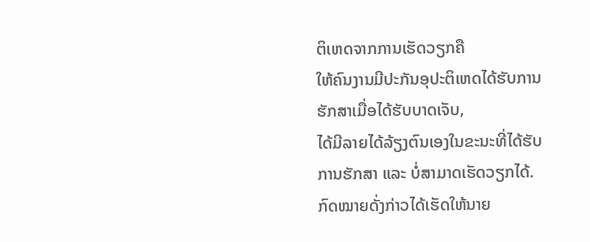ຕິເຫດຈາກການເຮັດວຽກຄື
ໃຫ້ຄົນງານມີປະກັນອຸປະຕິເຫດໄດ້ຮັບການຮັກສາເມື່ອໄດ້ຮັບບາດເຈັບ,
ໄດ້ມີລາຍໄດ້ລ້ຽງຕົນເອງໃນຂະນະທີ່ໄດ້ຮັບການຮັກສາ ແລະ ບໍ່ສາມາດເຮັດວຽກໄດ້.
ກົດໝາຍດັ່ງກ່າວໄດ້ເຮັດໃຫ້ນາຍ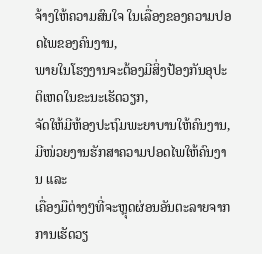ຈ້າງໃຫ້ຄວາມສົນໃຈ ໃນເລື່ອງຂອງຄວາມປອດໄພຂອງຄົນງານ,
ພາຍໃນໂຮງງານຈະຕ້ອງມີສິ່ງປ້ອງກັນອຸປະຕິເຫດໃນຂະນະເຮັດວຽກ,
ຈັດໃຫ້ມີຫ້ອງປະຖົມພະຍາບານໃຫ້ຄົນງານ, ມີໜ່ວຍງານຮັກສາຄວາມປອດໄພໃຫ້ຄົນງານ ແລະ
ເຄື່ອງມືຕ່າງໆທີ່ຈະຫຼຸດຜ່ອນອັນຕະລາຍຈາກການເຮັດວຽ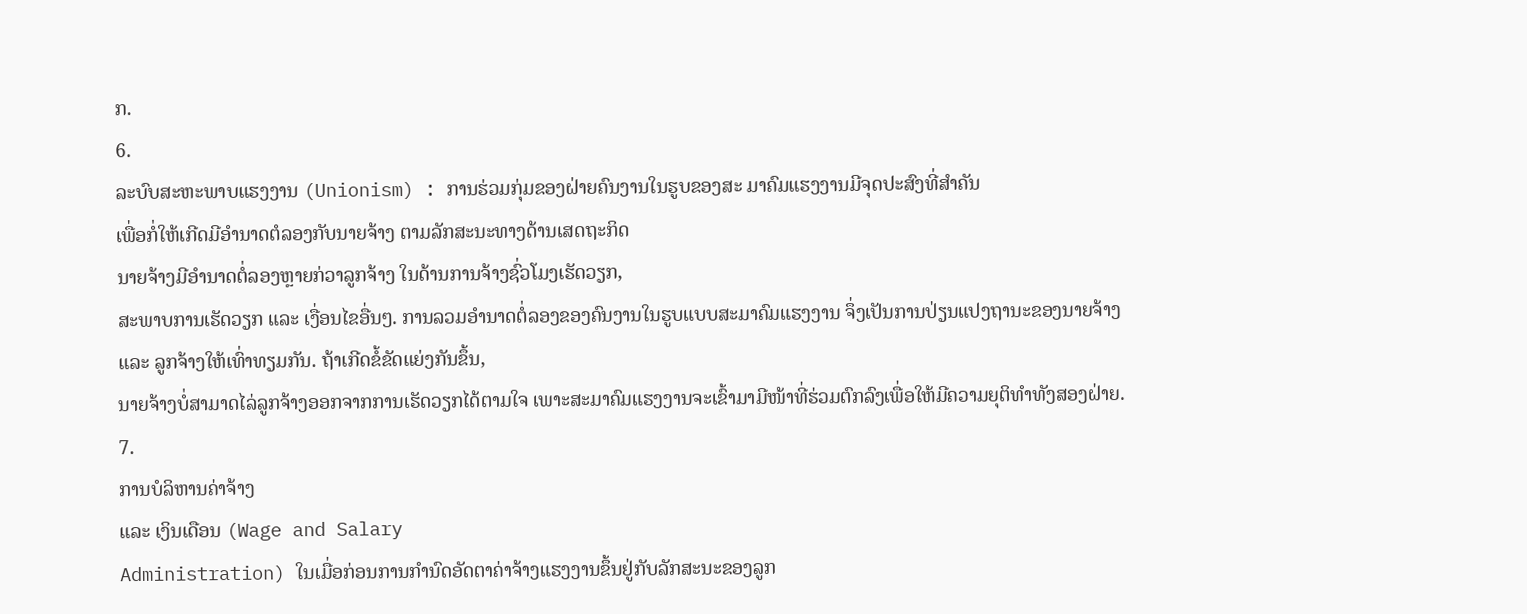ກ.
6.
ລະບົບສະຫະພາບແຮງງານ (Unionism) : ການຮ່ວມກຸ່ມຂອງຝ່າຍຄົນງານໃນຮູບຂອງສະ ມາຄົມແຮງງານມີຈຸດປະສົງທີ່ສຳຄັນ
ເພື່ອກໍ່ໃຫ້ເກີດມີອຳນາດຕໍລອງກັບນາຍຈ້າງ ຕາມລັກສະນະທາງດ້ານເສດຖະກິດ
ນາຍຈ້າງມີອຳນາດຕໍ່ລອງຫຼາຍກ່ວາລູກຈ້າງ ໃນດ້ານການຈ້າງຊົ່ວໂມງເຮັດວຽກ,
ສະພາບການເຮັດວຽກ ແລະ ເງື່ອນໄຂອື່ນໆ. ການລວມອຳນາດຕໍ່ລອງຂອງຄົນງານໃນຮູບແບບສະມາຄົມແຮງງານ ຈຶ່ງເປັນການປ່ຽນແປງຖານະຂອງນາຍຈ້າງ
ແລະ ລູກຈ້າງໃຫ້ເທົ່າທຽມກັນ. ຖ້າເກີດຂໍ້ຂັດແຍ່ງກັນຂຶ້ນ,
ນາຍຈ້າງບໍ່ສາມາດໄລ່ລູກຈ້າງອອກຈາກການເຮັດວຽກໄດ້ຕາມໃຈ ເພາະສະມາຄົມແຮງງານຈະເຂົ້າມາມີໜ້າທີ່ຮ່ວມຕົກລົງເພື່ອໃຫ້ມີຄວາມຍຸຕິທຳທັງສອງຝ່າຍ.
7.
ການບໍລິຫານຄ່າຈ້າງ
ແລະ ເງິນເດືອນ (Wage and Salary
Administration) ໃນເມື່ອກ່ອນການກຳນົດອັດຕາຄ່າຈ້າງແຮງງານຂຶ້ນຢູ່ກັບລັກສະນະຂອງລູກ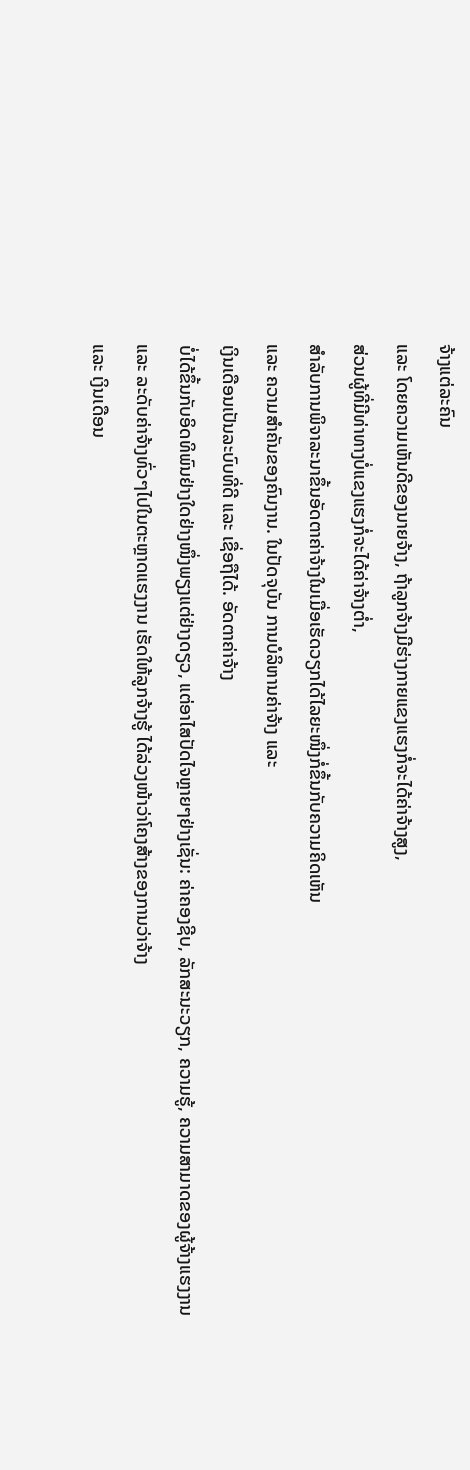ຈ້າງແຕ່ລະຄົນ
ແລະ ໂດຍຄວາມເຫັນດີຂອງນາຍຈ້າງ, ຖ້າລູກຈ້າງມີຮ່າງກາຍແຂງແຮງກໍ່ຈະໄດ້ຄ່າຈ້າງສູງ,
ສ່ວນຜູ້ທີ່ມີທ່າທາງບໍ່ແຂງແຮງກໍ່ຈະໄດ້ຄ່າຈ້າງຕໍ່າ,
ສຳລັບການພິຈາລະນາຂຶ້ນອັດຕາຄ່າຈ້າງໃນເມື່ອເຮັດວຽກໄດ້ໄລຍະໜຶ່ງກໍ່ຂຶ້ນກັບຄວາມຄິດເຫັນ
ແລະ ຄວາມສຳຄັນຂອງຄົນງານ. ໃນປັດຈຸບັນ ການບໍລິຫານຄ່າຈ້າງ ແລະ
ເງິນເດືອນເປັນລະບົບທີ່ດີ ແລະ ເຊື່ອຖືໄດ້. ອັດຕາຄ່າຈ້າງ
ບໍ່ໄດ້ຂຶ້ນກັບອິດທິພົນຢ່າງໃດຢ່າງໜຶ່ງພຽງແຕ່ຢ່າງດຽວ, ແຕ່ອາໄສປັດໄຈຫຼາຍໆຢ່າງເຊັ່ນ: ຄ່າຄອງຊີບ, ລັກສະນະວຽກ, ຄວາມຮູ້, ຄວາມສາມາດຂອງຜູ້ຈ້າງແຮງງານ
ແລະ ລະດັບຄ່າຈ້າງທົ່ວໆໄປໃນຕະຫຼາດແຮງງານ ເຮັດໃຫ້ລູກຈ້າງຮູ້ ໄດ້ລ່ວງໜ້າວ່າໂຄງສ້າງຂອງການວ່າຈ້າງ
ແລະ ເງິນເດືອນ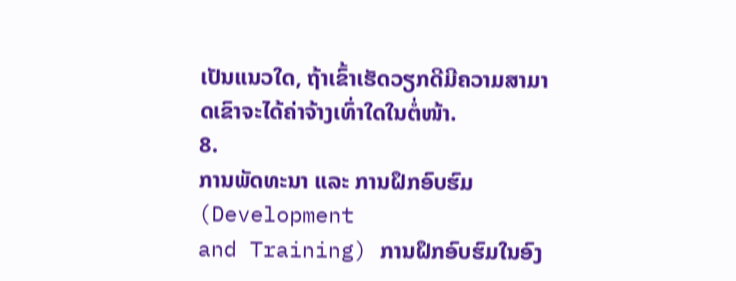ເປັນແນວໃດ, ຖ້າເຂົ້າເຮັດວຽກດີມີຄວາມສາມາດເຂົາຈະໄດ້ຄ່າຈ້າງເທົ່າໃດໃນຕໍ່ໜ້າ.
8.
ການພັດທະນາ ແລະ ການຝຶກອົບຮົມ (Development
and Training) ການຝຶກອົບຮົມໃນອົງ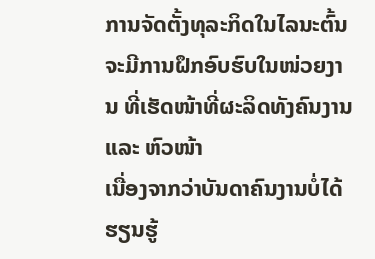ການຈັດຕັ້ງທຸລະກິດໃນໄລນະຕົ້ນ
ຈະມີການຝຶກອົບຮົບໃນໜ່ວຍງານ ທີ່ເຮັດໜ້າທີ່ຜະລິດທັງຄົນງານ ແລະ ຫົວໜ້າ
ເນື່ອງຈາກວ່າບັນດາຄົນງານບໍ່ໄດ້ຮຽນຮູ້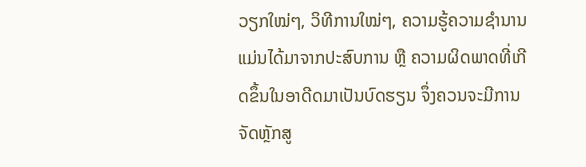ວຽກໃໝ່ໆ, ວິທີການໃໝ່ໆ, ຄວາມຮູ້ຄວາມຊຳນານ
ແມ່ນໄດ້ມາຈາກປະສົບການ ຫຼື ຄວາມຜິດພາດທີ່ເກີດຂຶ້ນໃນອາດີດມາເປັນບົດຮຽນ ຈຶ່ງຄວນຈະມີການຈັດຫຼັກສູ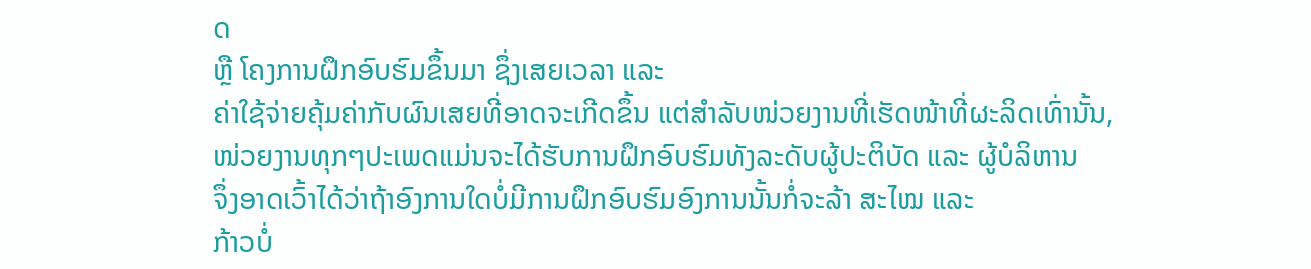ດ
ຫຼື ໂຄງການຝຶກອົບຮົມຂຶ້ນມາ ຊຶ່ງເສຍເວລາ ແລະ
ຄ່າໃຊ້ຈ່າຍຄຸ້ມຄ່າກັບຜົນເສຍທີ່ອາດຈະເກີດຂຶ້ນ ແຕ່ສຳລັບໜ່ວຍງານທີ່ເຮັດໜ້າທີ່ຜະລິດເທົ່ານັ້ນ,
ໜ່ວຍງານທຸກໆປະເພດແມ່ນຈະໄດ້ຮັບການຝຶກອົບຮົມທັງລະດັບຜູ້ປະຕິບັດ ແລະ ຜູ້ບໍລິຫານ
ຈຶ່ງອາດເວົ້າໄດ້ວ່າຖ້າອົງການໃດບໍ່ມີການຝຶກອົບຮົມອົງການນັ້ນກໍ່ຈະລ້າ ສະໄໝ ແລະ
ກ້າວບໍ່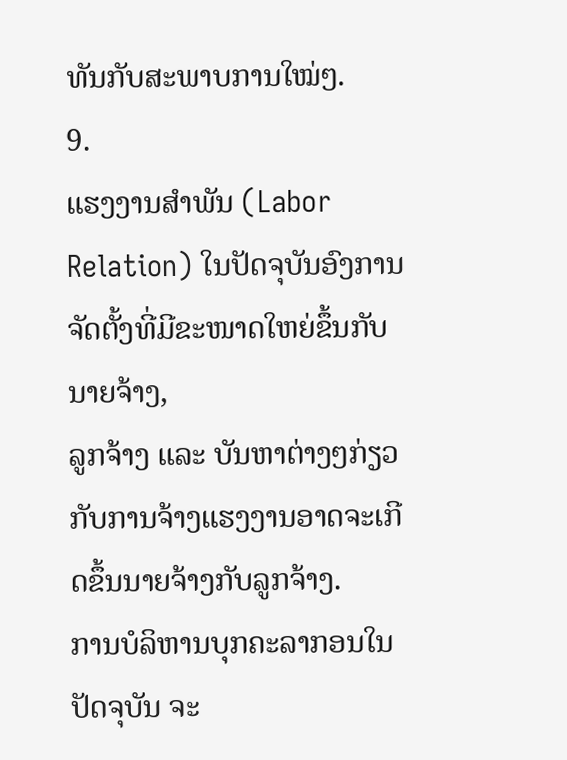ທັນກັບສະພາບການໃໝ່ໆ.
9.
ແຮງງານສໍາພັນ (Labor Relation) ໃນປັດຈຸບັນອົງການຈັດຕັ້ງທີ່ມີຂະໜາດໃຫຍ່ຂຶ້ນກັບນາຍຈ້າງ,
ລູກຈ້າງ ແລະ ບັນຫາຕ່າງໆກ່ຽວກັບການຈ້າງແຮງງານອາດຈະເກີດຂຶ້ນນາຍຈ້າງກັບລູກຈ້າງ.
ການບໍລິຫານບຸກຄະລາກອນໃນປັດຈຸບັນ ຈະ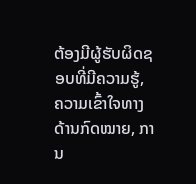ຕ້ອງມີຜູ້ຮັບຜິດຊອບທີ່ມີຄວາມຮູ້,
ຄວາມເຂົ້າໃຈທາງດ້ານກົດໝາຍ, ການ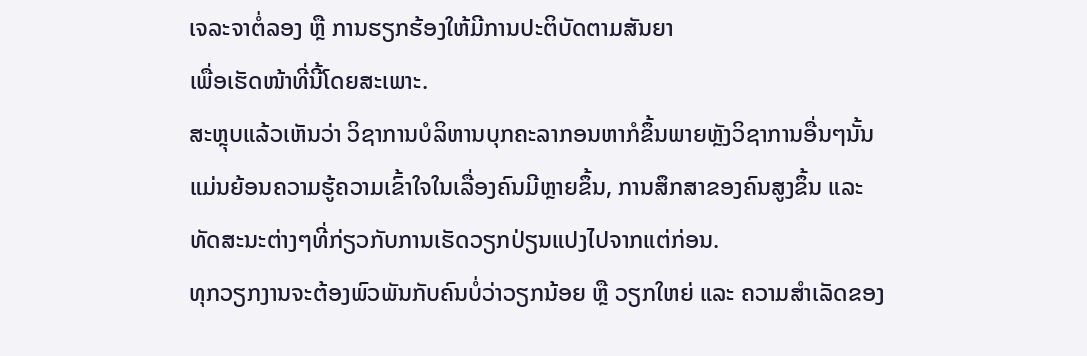ເຈລະຈາຕໍ່ລອງ ຫຼື ການຮຽກຮ້ອງໃຫ້ມີການປະຕິບັດຕາມສັນຍາ
ເພື່ອເຮັດໜ້າທີ່ນີ້ໂດຍສະເພາະ.
ສະຫຼຸບແລ້ວເຫັນວ່າ ວິຊາການບໍລິຫານບຸກຄະລາກອນຫາກໍຂຶ້ນພາຍຫຼັງວິຊາການອື່ນໆນັ້ນ
ແມ່ນຍ້ອນຄວາມຮູ້ຄວາມເຂົ້າໃຈໃນເລື່ອງຄົນມີຫຼາຍຂຶ້ນ, ການສຶກສາຂອງຄົນສູງຂຶ້ນ ແລະ
ທັດສະນະຕ່າງໆທີ່ກ່ຽວກັບການເຮັດວຽກປ່ຽນແປງໄປຈາກແຕ່ກ່ອນ.
ທຸກວຽກງານຈະຕ້ອງພົວພັນກັບຄົນບໍ່ວ່າວຽກນ້ອຍ ຫຼື ວຽກໃຫຍ່ ແລະ ຄວາມສຳເລັດຂອງ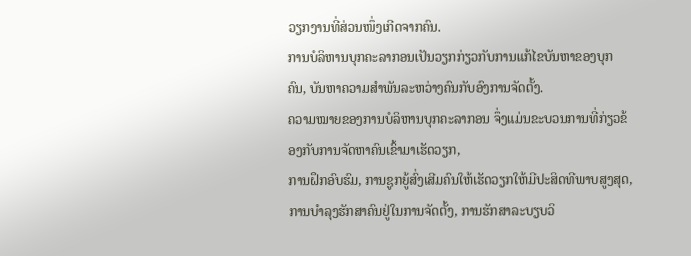ວຽກງານທີ່ສ່ວນໜຶ່ງເກີດຈາກຄົນ.
ການບໍລິຫານບຸກຄະລາກອນເປັນວຽກກ່ຽວກັບການແກ້ໄຂບັນຫາຂອງບຸກຄົນ, ບັນຫາຄວາມສຳພັນລະຫວ່າງຄົນກັບອົງການຈັດຕັ້ງ.
ຄວາມໝາຍຂອງການບໍລິຫານບຸກຄະລາກອນ ຈຶ່ງແມ່ນຂະບວນການທີ່ກ່ຽວຂ້ອງກັບການຈັດຫາຄົນເຂົ້າມາເຮັດວຽກ,
ການຝຶກອົບຮົມ, ການຊູກຍູ້ສົ່ງເສີມຄົນໃຫ້ເຮັດວຽກໃຫ້ມີປະສິດທີພາບສູງສຸດ,
ການບຳລຸງຮັກສາຄົນຢູ່ໃນການຈັດຕັ້ງ, ການຮັກສາລະບຽບວິ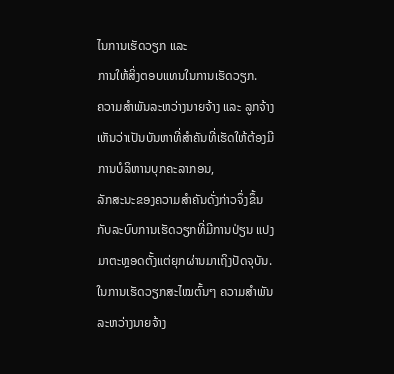ໄນການເຮັດວຽກ ແລະ
ການໃຫ້ສິ່ງຕອບແທນໃນການເຮັດວຽກ.
ຄວາມສຳພັນລະຫວ່າງນາຍຈ້າງ ແລະ ລູກຈ້າງເຫັນວ່າເປັນບັນຫາທີ່ສຳຄັນທີ່ເຮັດໃຫ້ຕ້ອງມີການບໍລິຫານບຸກຄະລາກອນ,
ລັກສະນະຂອງຄວາມສຳຄັນດັ່ງກ່າວຈຶ່ງຂຶ້ນກັບລະບົບການເຮັດວຽກທີ່ມີການປ່ຽນ ແປງມາຕະຫຼອດຕັ້ງແຕ່ຍຸກຜ່ານມາເຖິງປັດຈຸບັນ. ໃນການເຮັດວຽກສະໄໝຕົ້ນໆ ຄວາມສຳພັນລະຫວ່າງນາຍຈ້າງ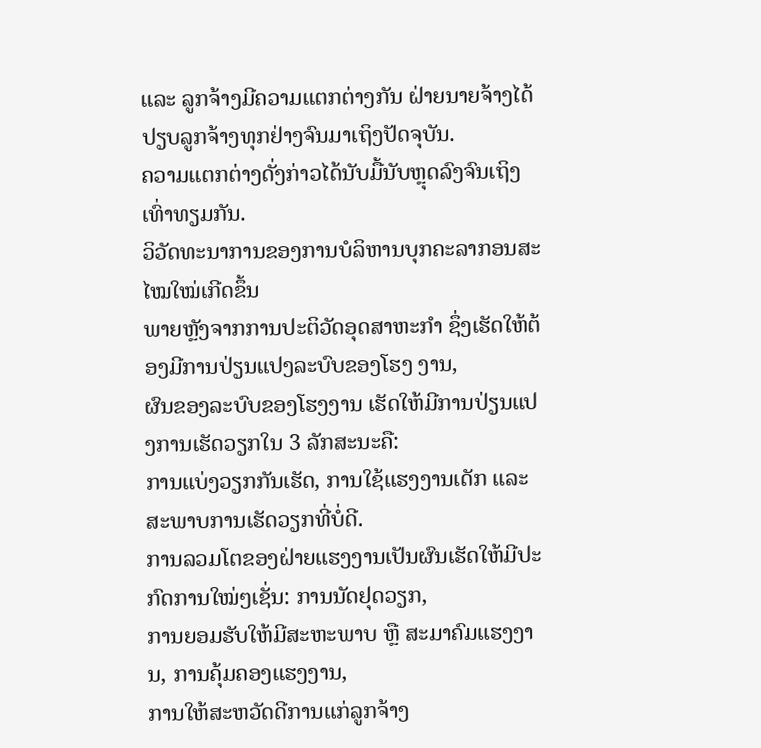ແລະ ລູກຈ້າງມີຄວາມແຕກຕ່າງກັນ ຝ່າຍນາຍຈ້າງໄດ້ປຽບລູກຈ້າງທຸກຢ່າງຈົນມາເຖິງປັດຈຸບັນ.
ຄວາມແຕກຕ່າງດັ່ງກ່າວໄດ້ນັບມື້ນັບຫຼຸດລົງຈົນເຖິງເທົ່າທຽມກັນ.
ວິວັດທະນາການຂອງການບໍລິຫານບຸກຄະລາກອນສະໄໝໃໝ່ເກີດຂຶ້ນ
ພາຍຫຼັງຈາກການປະຕິວັດອຸດສາຫະກຳ ຊຶ່ງເຮັດໃຫ້ຕ້ອງມີການປ່ຽນແປງລະບົບຂອງໂຮງ ງານ,
ຜົນຂອງລະບົບຂອງໂຮງງານ ເຮັດໃຫ້ມີການປ່ຽນແປງການເຮັດວຽກໃນ 3 ລັກສະນະຄື:
ການແບ່ງວຽກກັນເຮັດ, ການໃຊ້ແຮງງານເດັກ ແລະ ສະພາບການເຮັດວຽກທີ່ບໍ່ດີ.
ການລວມໂຕຂອງຝ່າຍແຮງງານເປັນຜົນເຮັດໃຫ້ມີປະກົດການໃໝ່ໆເຊັ່ນ: ການນັດຢຸດວຽກ,
ການຍອມຮັບໃຫ້ມີສະຫະພາບ ຫຼື ສະມາຄົມແຮງງານ, ການຄຸ້ມຄອງແຮງງານ,
ການໃຫ້ສະຫວັດດີການແກ່ລູກຈ້າງ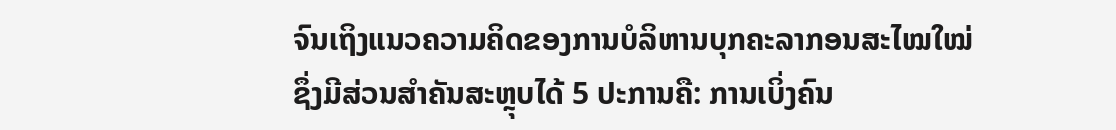ຈົນເຖິງແນວຄວາມຄິດຂອງການບໍລິຫານບຸກຄະລາກອນສະໄໝໃໝ່
ຊຶ່ງມີສ່ວນສຳຄັນສະຫຼຸບໄດ້ 5 ປະການຄື: ການເບິ່ງຄົນ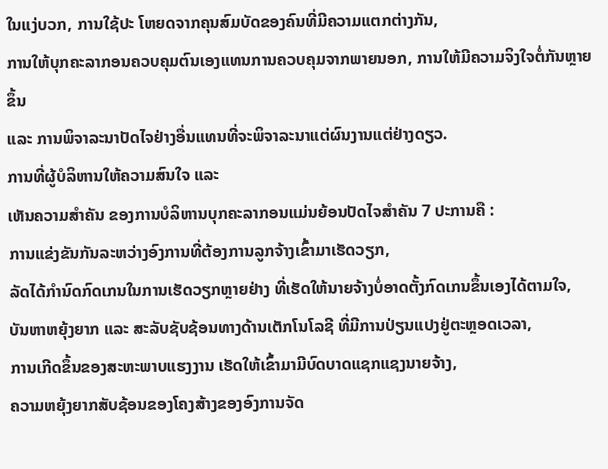ໃນແງ່ບວກ, ການໃຊ້ປະ ໂຫຍດຈາກຄຸນສົມບັດຂອງຄົນທີ່ມີຄວາມແຕກຕ່າງກັນ,
ການໃຫ້ບຸກຄະລາກອນຄວບຄຸມຕົນເອງແທນການຄວບຄຸມຈາກພາຍນອກ, ການໃຫ້ມີຄວາມຈິງໃຈຕໍ່ກັນຫຼາຍຂຶ້ນ
ແລະ ການພິຈາລະນາປັດໄຈຢ່າງອື່ນແທນທີ່ຈະພິຈາລະນາແຕ່ຜົນງານແຕ່ຢ່າງດຽວ.
ການທີ່ຜູ້ບໍລິຫານໃຫ້ຄວາມສົນໃຈ ແລະ
ເຫັນຄວາມສຳຄັນ ຂອງການບໍລິຫານບຸກຄະລາກອນແມ່ນຍ້ອນປັດໄຈສຳຄັນ 7 ປະການຄື :
ການແຂ່ງຂັນກັນລະຫວ່າງອົງການທີ່ຕ້ອງການລູກຈ້າງເຂົ້າມາເຮັດວຽກ,
ລັດໄດ້ກຳນົດກົດເກນໃນການເຮັດວຽກຫຼາຍຢ່າງ ທີ່ເຮັດໃຫ້ນາຍຈ້າງບໍ່ອາດຕັ້ງກົດເກນຂຶ້ນເອງໄດ້ຕາມໃຈ,
ບັນຫາຫຍຸ້ງຍາກ ແລະ ສະລັບຊັບຊ້ອນທາງດ້ານເຕັກໂນໂລຊີ ທີ່ມີການປ່ຽນແປງຢູ່ຕະຫຼອດເວລາ,
ການເກີດຂຶ້ນຂອງສະຫະພາບແຮງງານ ເຮັດໃຫ້ເຂົ້າມາມີບົດບາດແຊກແຊງນາຍຈ້າງ,
ຄວາມຫຍຸ້ງຍາກສັບຊ້ອນຂອງໂຄງສ້າງຂອງອົງການຈັດ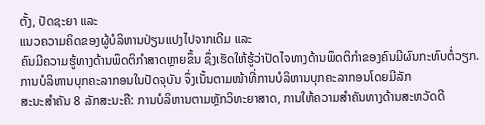ຕັ້ງ, ປັດຊະຍາ ແລະ
ແນວຄວາມຄິດຂອງຜູ້ບໍລິຫານປ່ຽນແປງໄປຈາກເດີມ ແລະ
ຄົນມີຄວາມຮູ້ທາງດ້ານພຶດຕິກຳສາດຫຼາຍຂຶ້ນ ຊຶ່ງເຮັດໃຫ້ຮູ້ວ່າປັດໄຈທາງດ້ານພຶດຕິກຳຂອງຄົນມີຜົນກະທົບຕໍ່ວຽກ.
ການບໍລິຫານບຸກຄະລາກອນໃນປັດຈຸບັນ ຈຶ່ງເນັ້ນຕາມໜ້າທີ່ການບໍລິຫານບຸກຄະລາກອນໂດຍມີລັກ
ສະນະສຳຄັນ 8 ລັກສະນະຄື: ການບໍລິຫານຕາມຫຼັກວິທະຍາສາດ, ການໃຫ້ຄວາມສໍາຄັນທາງດ້ານສະຫວັດດີ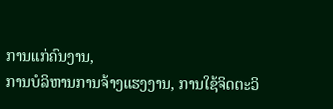ການແກ່ຄົນງານ,
ການບໍລິຫານການຈ້າງແຮງງານ, ການໃຊ້ຈິດຕະວິ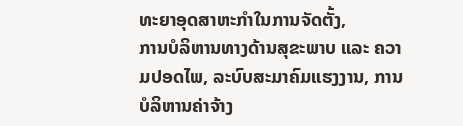ທະຍາອຸດສາຫະກຳໃນການຈັດຕັ້ງ,
ການບໍລິຫານທາງດ້ານສຸຂະພາບ ແລະ ຄວາມປອດໄພ, ລະບົບສະມາຄົມແຮງງານ, ການບໍລິຫານຄ່າຈ້າງ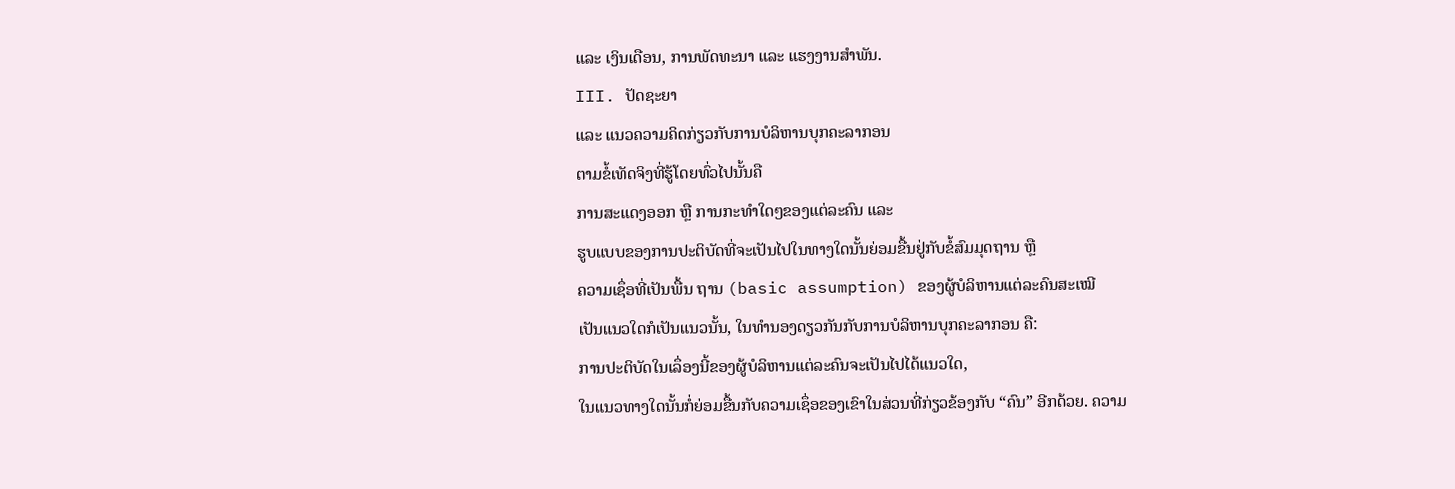ແລະ ເງິນເດືອນ, ການພັດທະນາ ແລະ ແຮງງານສຳພັນ.
III. ປັດຊະຍາ
ແລະ ແນວຄວາມຄິດກ່ຽວກັບການບໍລິຫານບຸກຄະລາກອນ
ຕາມຂໍ້ເທັດຈິງທີ່ຮູ້ໂດຍທົ່ວໄປນັ້ນຄື
ການສະແດງອອກ ຫຼື ການກະທຳໃດໆຂອງແຕ່ລະຄົນ ແລະ
ຮູບແບບຂອງການປະຕິບັດທີ່ຈະເປັນໄປໃນທາງໃດນັ້ນຍ່ອມຂື້ນຢູ່ກັບຂໍ້ສົມມຸດຖານ ຫຼື
ຄວາມເຊຶ່ອທີ່ເປັນພື້ນ ຖານ (basic assumption) ຂອງຜູ້ບໍລິຫານແຕ່ລະຄົນສະເໝີ
ເປັນແນວໃດກໍເປັນແນວນັ້ນ, ໃນທໍານອງດຽວກັນກັບການບໍລິຫານບຸກຄະລາກອນ ຄື:
ການປະຕິບັດໃນເລຶ່ອງນີ້ຂອງຜູ້ບໍລິຫານແຕ່ລະຄົນຈະເປັນໄປໄດ້ແນວໃດ,
ໃນແນວທາງໃດນັ້ນກໍ່ຍ່ອມຂື້ນກັບຄວາມເຊຶ່ອຂອງເຂົາໃນສ່ວນທີ່ກ່ຽວຂ້ອງກັບ “ຄົນ” ອີກດ້ວຍ. ຄວາມ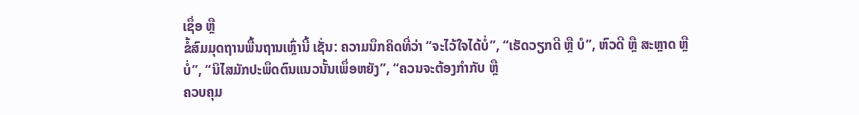ເຊຶ່ອ ຫຼື
ຂໍ້ສົມມຸດຖານພື້ນຖານເຫຼົ່ານີ້ ເຊັ່ນ: ຄວາມນຶກຄິດທີ່ວ່າ “ຈະໄວ້ໃຈໄດ້ບໍ່”, “ເຮັດວຽກດີ ຫຼື ບໍ”, ຫົວດີ ຫຼື ສະຫຼາດ ຫຼື
ບໍ່”, “ນິໄສມັກປະພຶດຕົນແນວນັ້ນເພຶ່ອຫຍັງ”, “ຄວນຈະຕ້ອງກຳກັບ ຫຼື
ຄວບຄຸມ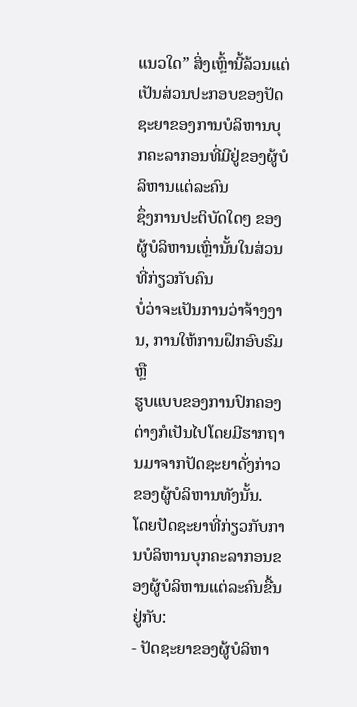ແນວໃດ” ສິ່ງເຫຼົ້ານີ້ລ້ວນແຕ່ເປັນສ່ວນປະກອບຂອງປັດຊະຍາຂອງການບໍລິຫານບຸກຄະລາກອນທີ່ມີຢູ່ຂອງຜູ້ບໍລິຫານແຕ່ລະຄົນ
ຊຶ່ງການປະຕິບັດໃດໆ ຂອງຜູ້ບໍລິຫານເຫຼົ່ານັ້ນໃນສ່ວນທີ່ກ່ຽວກັບຄົນ
ບໍ່ວ່າຈະເປັນການວ່າຈ້າງງານ, ການໃຫ້ການຝຶກອົບຮົມ ຫຼື
ຮູບແບບຂອງການປົກຄອງຕ່າງກໍເປັນໄປໂດຍມີຮາກຖານມາຈາກປັດຊະຍາດັ່ງກ່າວຂອງຜູ້ບໍລິຫານທັງນັ້ນ.
ໂດຍປັດຊະຍາທີ່ກ່ຽວກັບການບໍລິຫານບຸກຄະລາກອນຂອງຜູ້ບໍລິຫານແຕ່ລະຄົນຂື້ນຢູ່ກັບ:
- ປັດຊະຍາຂອງຜູ້ບໍລິຫາ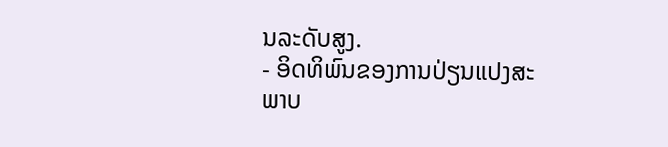ນລະດັບສູງ.
- ອິດທິພົນຂອງການປ່ຽນແປງສະພາບ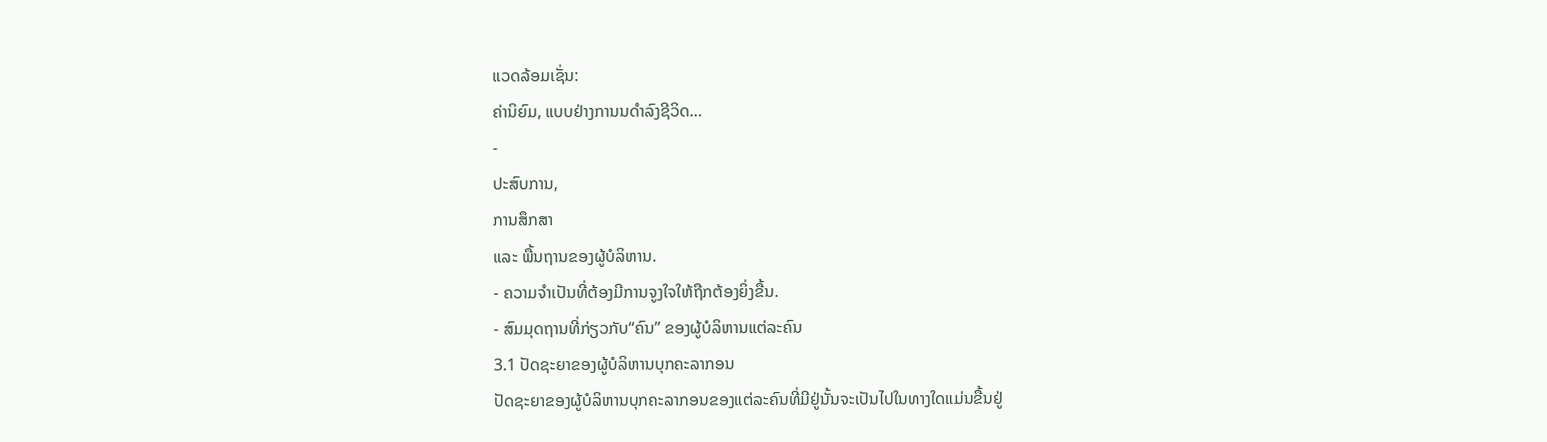ແວດລ້ອມເຊັ່ນ:
ຄ່ານິຍົມ, ແບບຢ່າງການນດຳລົງຊີວິດ…
-
ປະສົບການ,
ການສຶກສາ
ແລະ ພື້ນຖານຂອງຜູ້ບໍລິຫານ.
- ຄວາມຈຳເປັນທີ່ຕ້ອງມີການຈູງໃຈໃຫ້ຖືກຕ້ອງຍິ່ງຂື້ນ.
- ສົມມຸດຖານທີ່ກ່ຽວກັບ“ຄົນ” ຂອງຜູ້ບໍລິຫານແຕ່ລະຄົນ
3.1 ປັດຊະຍາຂອງຜູ້ບໍລິຫານບຸກຄະລາກອນ
ປັດຊະຍາຂອງຜູ້ບໍລິຫານບຸກຄະລາກອນຂອງແຕ່ລະຄົນທີ່ມີຢູ່ນັ້ນຈະເປັນໄປໃນທາງໃດແມ່ນຂື້ນຢູ່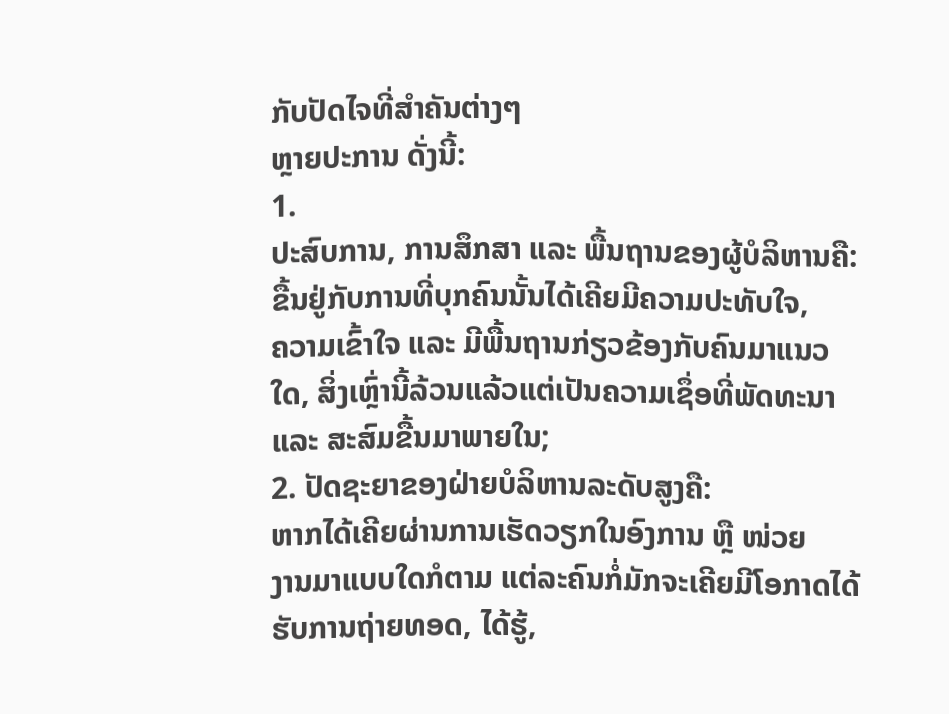ກັບປັດໄຈທີ່ສຳຄັນຕ່າງໆ
ຫຼາຍປະການ ດັ່ງນີ້:
1.
ປະສົບການ, ການສຶກສາ ແລະ ພື້ນຖານຂອງຜູ້ບໍລິຫານຄື: ຂື້ນຢູ່ກັບການທີ່ບຸກຄົນນັ້ນໄດ້ເຄີຍມີຄວາມປະທັບໃຈ,
ຄວາມເຂົ້າໃຈ ແລະ ມີພື້ນຖານກ່ຽວຂ້ອງກັບຄົນມາແນວໃດ, ສິ່ງເຫຼົ່ານີ້ລ້ວນແລ້ວແຕ່ເປັນຄວາມເຊຶ່ອທີ່ພັດທະນາ
ແລະ ສະສົມຂື້ນມາພາຍໃນ;
2. ປັດຊະຍາຂອງຝ່າຍບໍລິຫານລະດັບສູງຄື:
ຫາກໄດ້ເຄີຍຜ່ານການເຮັດວຽກໃນອົງການ ຫຼື ໜ່ວຍ
ງານມາແບບໃດກໍຕາມ ແຕ່ລະຄົນກໍ່ມັກຈະເຄີຍມີໂອກາດໄດ້ຮັບການຖ່າຍທອດ, ໄດ້ຮູ້,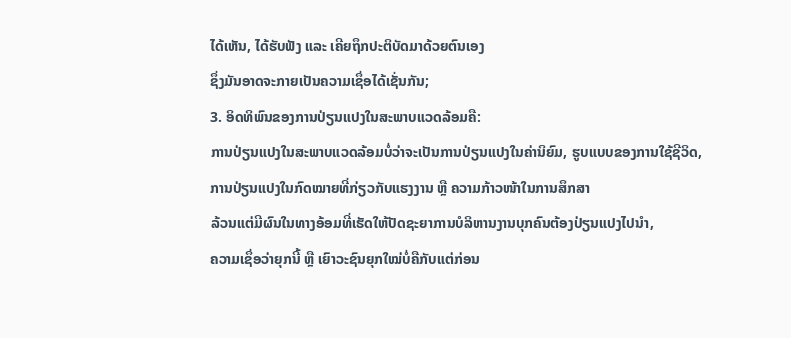ໄດ້ເຫັນ, ໄດ້ຮັບຟັງ ແລະ ເຄີຍຖຶກປະຕິບັດມາດ້ວຍຕົນເອງ
ຊຶ່ງມັນອາດຈະກາຍເປັນຄວາມເຊຶ່ອໄດ້ເຊັ່ນກັນ;
3. ອິດທິພົນຂອງການປ່ຽນແປງໃນສະພາບແວດລ້ອມຄື:
ການປ່ຽນແປງໃນສະພາບແວດລ້ອມບໍ່ວ່າຈະເປັນການປ່ຽນແປງໃນຄ່ານິຍົມ, ຮູບແບບຂອງການໃຊ້ຊີວິດ,
ການປ່ຽນແປງໃນກົດໝາຍທີ່ກ່ຽວກັບແຮງງານ ຫຼື ຄວາມກ້າວໜ້າໃນການສຶກສາ
ລ້ວນແຕ່ມີຜົນໃນທາງອ້ອມທີ່ເຮັດໃຫ້ປັດຊະຍາການບໍລິຫານງານບຸກຄົນຕ້ອງປ່ຽນແປງໄປນຳ,
ຄວາມເຊຶ່ອວ່າຍຸກນີ້ ຫຼື ເຍົາວະຊົນຍຸກໃໝ່ບໍ່ຄືກັບແຕ່ກ່ອນ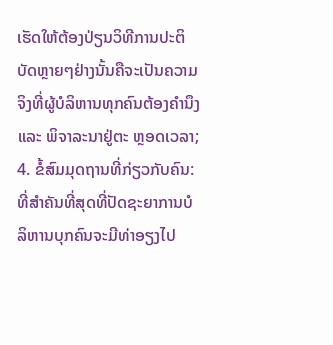ເຮັດໃຫ້ຕ້ອງປ່ຽນວິທີການປະຕິບັດຫຼາຍໆຢ່າງນັ້ນຄືຈະເປັນຄວາມຈິງທີ່ຜູ້ບໍລິຫານທຸກຄົນຕ້ອງຄຳນຶງ
ແລະ ພິຈາລະນາຢູ່ຕະ ຫຼອດເວລາ;
4. ຂໍ້ສົມມຸດຖານທີ່ກ່ຽວກັບຄົນ:
ທີ່ສຳຄັນທີ່ສຸດທີ່ປັດຊະຍາການບໍລິຫານບຸກຄົນຈະມີທ່າອຽງໄປ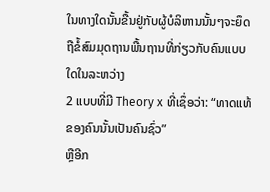ໃນທາງໃດນັ້ນຂື້ນຢູ່ກັບຜູ້ບໍລິຫານນັ້ນໆຈະຍຶດຖືຂໍ້ສົມມຸດຖານພື້ນຖານທີ່ກ່ຽວກັບຄົນແບບໃດໃນລະຫວ່າງ
2 ແບບທີ່ມີ Theory x ທີ່ເຊຶ່ອວ່າ: “ທາດແທ້ຂອງຄົນນັ້ນເປັນຄົນຊົ່ວ”
ຫຼືອີກ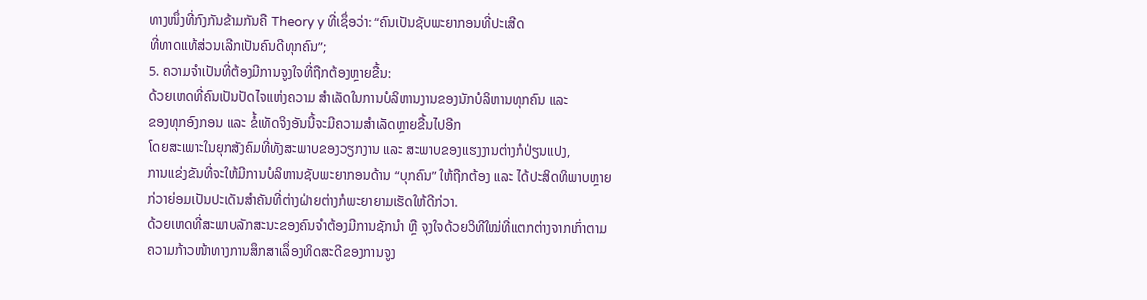ທາງໜຶ່ງທີ່ກົງກັນຂ້າມກັນຄື Theory y ທີ່ເຊຶ່ອວ່າ: “ຄົນເປັນຊັບພະຍາກອນທີ່ປະເສີດ
ທີ່ທາດແທ້ສ່ວນເລີກເປັນຄົນດີທຸກຄົນ”;
5. ຄວາມຈຳເປັນທີ່ຕ້ອງມີການຈູງໃຈທີ່ຖືກຕ້ອງຫຼາຍຂື້ນ:
ດ້ວຍເຫດທີ່ຄົນເປັນປັດໄຈແຫ່ງຄວາມ ສຳເລັດໃນການບໍລິຫານງານຂອງນັກບໍລິຫານທຸກຄົນ ແລະ
ຂອງທຸກອົງກອນ ແລະ ຂໍ້ເທັດຈິງອັນນີ້ຈະມີຄວາມສຳເລັດຫຼາຍຂື້ນໄປອີກ
ໂດຍສະເພາະໃນຍຸກສັງຄົມທີ່ທັງສະພາບຂອງວຽກງານ ແລະ ສະພາບຂອງແຮງງານຕ່າງກໍປ່ຽນແປງ,
ການແຂ່ງຂັນທີ່ຈະໃຫ້ມີການບໍລິຫານຊັບພະຍາກອນດ້ານ “ບຸກຄົນ” ໃຫ້ຖືກຕ້ອງ ແລະ ໄດ້ປະສິດທິພາບຫຼາຍກ່ວາຍ່ອມເປັນປະເດັນສຳຄັນທີ່ຕ່າງຝ່າຍຕ່າງກໍພະຍາຍາມເຮັດໃຫ້ດີກ່ວາ.
ດ້ວຍເຫດທີ່ສະພາບລັກສະນະຂອງຄົນຈຳຕ້ອງມີການຊັກນຳ ຫຼື ຈຸງໃຈດ້ວຍວິທີໃໝ່ທີ່ແຕກຕ່າງຈາກເກົ່າຕາມຄວາມກ້າວໜ້າທາງການສຶກສາເລຶ່ອງທິດສະດີຂອງການຈູງ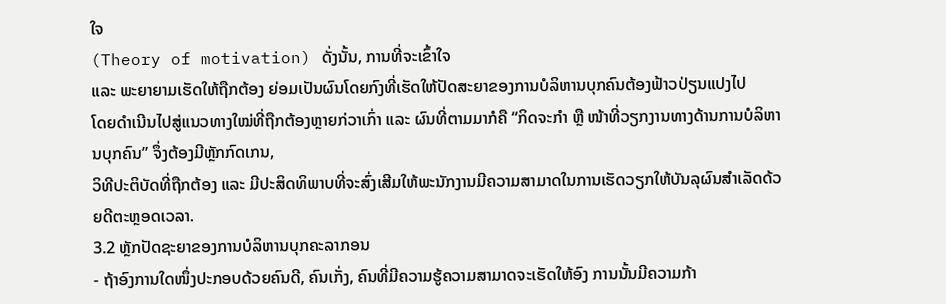ໃຈ
(Theory of motivation) ດັ່ງນັ້ນ, ການທີ່ຈະເຂົ້າໃຈ
ແລະ ພະຍາຍາມເຮັດໃຫ້ຖືກຕ້ອງ ຍ່ອມເປັນຜົນໂດຍກົງທີ່ເຮັດໃຫ້ປັດສະຍາຂອງການບໍລິຫານບຸກຄົນຕ້ອງຟ້າວປ່ຽນແປງໄປ
ໂດຍດຳເນີນໄປສູ່ແນວທາງໃໝ່ທີ່ຖືກຕ້ອງຫຼາຍກ່ວາເກົ່າ ແລະ ຜົນທີ່ຕາມມາກໍຄື “ກິດຈະກຳ ຫຼື ໜ້າທີ່ວຽກງານທາງດ້ານການບໍລິຫານບຸກຄົນ” ຈຶ່ງຕ້ອງມີຫຼັກກົດເກນ,
ວິທີປະຕິບັດທີ່ຖືກຕ້ອງ ແລະ ມີປະສິດທິພາບທີ່ຈະສົ່ງເສີມໃຫ້ພະນັກງານມີຄວາມສາມາດໃນການເຮັດວຽກໃຫ້ບັນລຸຜົນສຳເລັດດ້ວຍດີຕະຫຼອດເວລາ.
3.2 ຫຼັກປັດຊະຍາຂອງການບໍລິຫານບຸກຄະລາກອນ
- ຖ້າອົງການໃດໜຶ່ງປະກອບດ້ວຍຄົນດີ, ຄົນເກັ່ງ, ຄົນທີ່ມີຄວາມຮູ້ຄວາມສາມາດຈະເຮັດໃຫ້ອົງ ການນັ້ນມີຄວາມກ້າ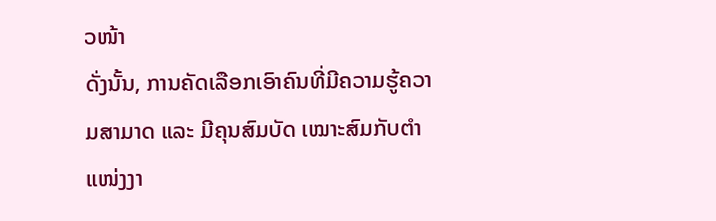ວໜ້າ
ດັ່ງນັ້ນ, ການຄັດເລືອກເອົາຄົນທີ່ມີຄວາມຮູ້ຄວາມສາມາດ ແລະ ມີຄຸນສົມບັດ ເໝາະສົມກັບຕຳແໜ່ງງາ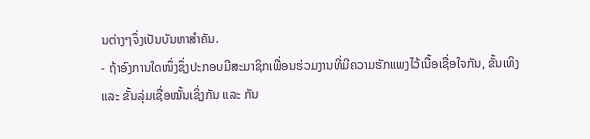ນຕ່າງໆຈຶ່ງເປັນບັນຫາສຳຄັນ.
- ຖ້າອົງການໃດໜຶ່ງຊຶ່ງປະກອບມີສະມາຊິກເພື່ອນຮ່ວມງານທີ່ມີຄວາມຮັກແພງໄວ້ເນື້ອເຊື່ອໃຈກັນ, ຂັ້ນເທິງ
ແລະ ຂັ້ນລຸ່ມເຊື່ອໝັ້ນເຊິ່ງກັນ ແລະ ກັນ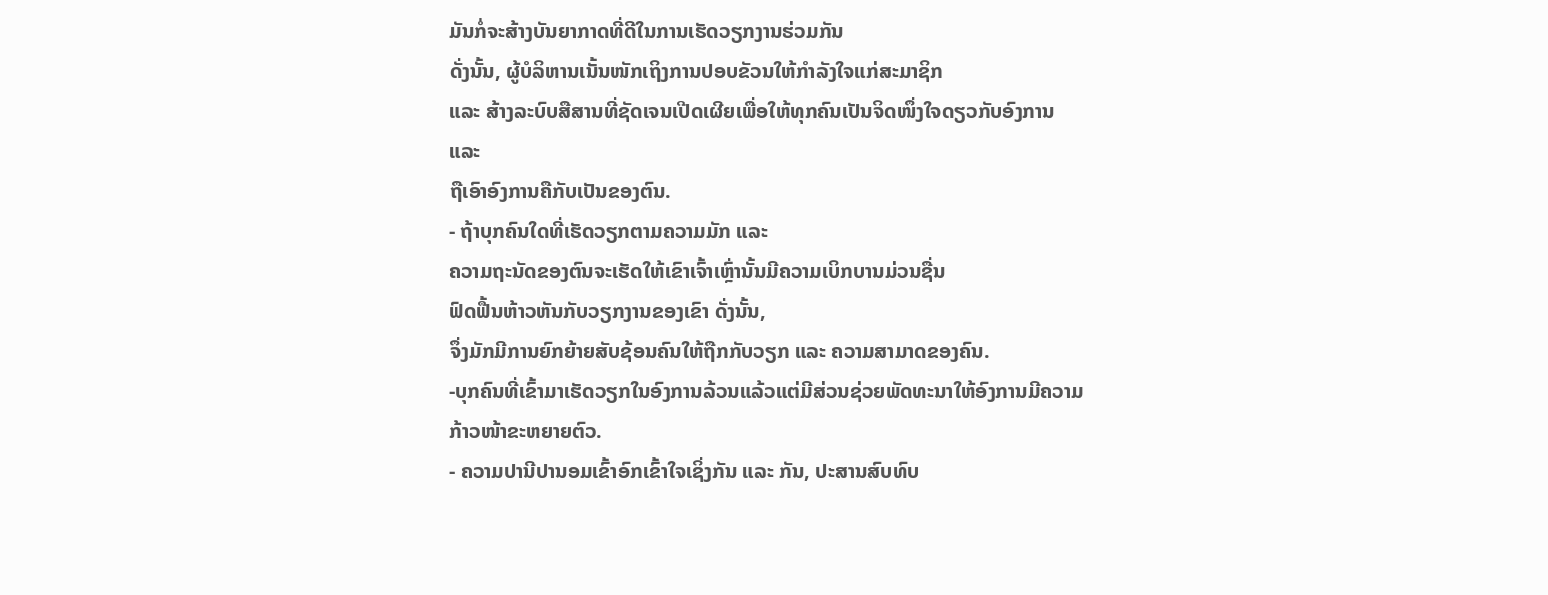ມັນກໍ່ຈະສ້າງບັນຍາກາດທີ່ດີໃນການເຮັດວຽກງານຮ່ວມກັນ
ດັ່ງນັ້ນ, ຜູ້ບໍລິຫານເນັ້ນໜັກເຖິງການປອບຂັວນໃຫ້ກຳລັງໃຈແກ່ສະມາຊິກ
ແລະ ສ້າງລະບົບສືສານທີ່ຊັດເຈນເປີດເຜີຍເພື່ອໃຫ້ທຸກຄົນເປັນຈິດໜຶ່ງໃຈດຽວກັບອົງການ ແລະ
ຖືເອົາອົງການຄືກັບເປັນຂອງຕົນ.
- ຖ້າບຸກຄົນໃດທີ່ເຮັດວຽກຕາມຄວາມມັກ ແລະ
ຄວາມຖະນັດຂອງຕົນຈະເຮັດໃຫ້ເຂົາເຈົ້າເຫຼົ່ານັ້ນມີຄວາມເບິກບານມ່ວນຊື່ນ
ຟົດຟື້ນຫ້າວຫັນກັບວຽກງານຂອງເຂົາ ດັ່ງນັ້ນ,
ຈຶ່ງມັກມີການຍົກຍ້າຍສັບຊ້ອນຄົນໃຫ້ຖືກກັບວຽກ ແລະ ຄວາມສາມາດຂອງຄົນ.
-ບຸກຄົນທີ່ເຂົ້າມາເຮັດວຽກໃນອົງການລ້ວນແລ້ວແຕ່ມີສ່ວນຊ່ວຍພັດທະນາໃຫ້ອົງການມີຄວາມກ້າວໜ້າຂະຫຍາຍຕົວ.
- ຄວາມປານີປານອມເຂົ້າອົກເຂົ້າໃຈເຊິ່ງກັນ ແລະ ກັນ, ປະສານສົບທົບ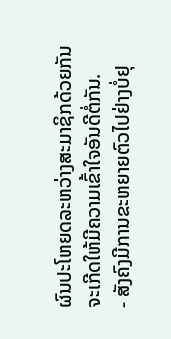ຜົນປະໂຫຍດລະຫວ່າງສະມາຊິກດ້ວຍກັນຈະເກີດໃຫ້ມີຄວາມເຂົ້າໃຈອັນດີຕໍ່ກັນ.
- ສັງຄົງມີການຂະຫຍາຍຕົວໄປຢ່າງບໍ່ຢຸ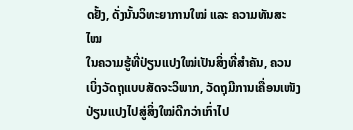ດຢັ້ງ, ດັ່ງນັ້ນວິທະຍາການໃໝ່ ແລະ ຄວາມທັນສະໄໝ
ໃນຄວາມຮູ້ທີ່ປ່ຽນແປງໃໝ່ເປັນສິ່ງທີ່ສຳຄັນ, ຄວນເບິ່ງວັດຖຸແບບສັດຈະວິພາກ, ວັດຖຸມີການເຄື່ອນເໜັງປ່ຽນແປງໄປສູ່ສິ່ງໃໝ່ດີກວ່າເກົ່າໄປ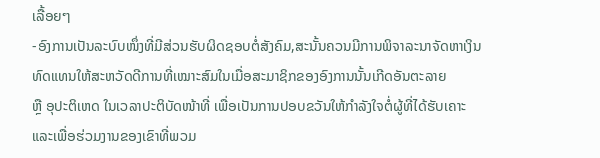ເລື້ອຍໆ
-ອົງການເປັນລະບົບໜຶ່ງທີ່ມີສ່ວນຮັບຜິດຊອບຕໍ່ສັງຄົມ,ສະນັ້ນຄວນມີການພິຈາລະນາຈັດຫາເງິນທົດແທນໃຫ້ສະຫວັດດີການທີ່ເໝາະສົມໃນເມື່ອສະມາຊິກຂອງອົງການນັ້ນເກີດອັນຕະລາຍ
ຫຼື ອຸປະຕິເຫດ ໃນເວລາປະຕິບັດໜ້າທີ່ ເພື່ອເປັນການປອບຂວັນໃຫ້ກຳລັງໃຈຕໍ່ຜູ້ທີ່ໄດ້ຮັບເຄາະແລະເພື່ອຮ່ວມງານຂອງເຂົາທີ່ພວມ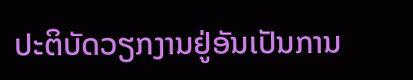ປະຕິບັດວຽກງານຢູ່ອັນເປັນການ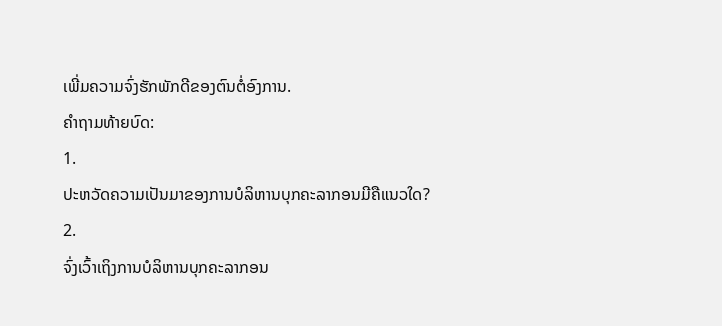ເພີ່ມຄວາມຈົ່ງຮັກພັກດີຂອງຕົນຕໍ່ອົງການ.
ຄຳຖາມທ້າຍບົດ:
1.
ປະຫວັດຄວາມເປັນມາຂອງການບໍລິຫານບຸກຄະລາກອນມີຄືແນວໃດ?
2.
ຈົ່ງເວົ້າເຖິງການບໍລິຫານບຸກຄະລາກອນ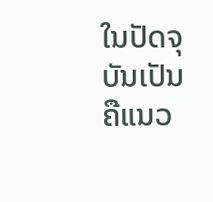ໃນປັດຈຸບັນເປັນຄືແນວ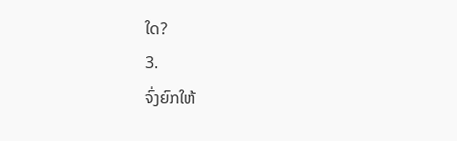ໃດ?
3.
ຈົ່ງຍົກໃຫ້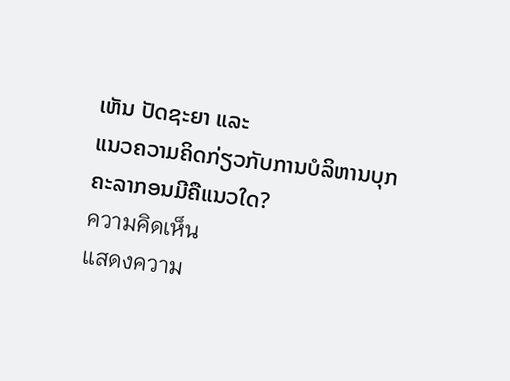ເຫັນ ປັດຊະຍາ ແລະ
ແນວຄວາມຄິດກ່ຽວກັບການບໍລິຫານບຸກຄະລາກອນມີຄືແນວໃດ?
ความคิดเห็น
แสดงความ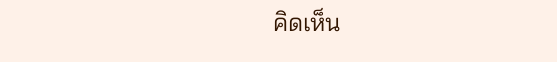คิดเห็น